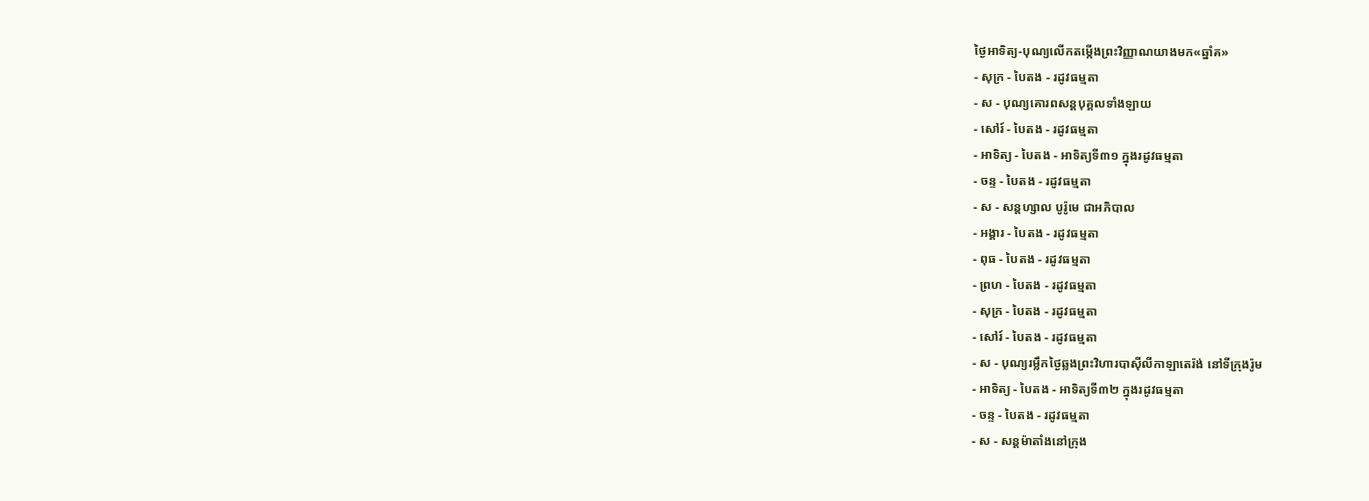ថ្ងៃអាទិត្យ-បុណ្យលើកតម្កើងព្រះវិញ្ញាណយាងមក«ឆ្នាំគ»
- សុក្រ - បៃតង - រដូវធម្មតា
- ស - បុណ្យគោរពសន្ដបុគ្គលទាំងឡាយ
- សៅរ៍ - បៃតង - រដូវធម្មតា
- អាទិត្យ - បៃតង - អាទិត្យទី៣១ ក្នុងរដូវធម្មតា
- ចន្ទ - បៃតង - រដូវធម្មតា
- ស - សន្ដហ្សាល បូរ៉ូមេ ជាអភិបាល
- អង្គារ - បៃតង - រដូវធម្មតា
- ពុធ - បៃតង - រដូវធម្មតា
- ព្រហ - បៃតង - រដូវធម្មតា
- សុក្រ - បៃតង - រដូវធម្មតា
- សៅរ៍ - បៃតង - រដូវធម្មតា
- ស - បុណ្យរម្លឹកថ្ងៃឆ្លងព្រះវិហារបាស៊ីលីកាឡាតេរ៉ង់ នៅទីក្រុងរ៉ូម
- អាទិត្យ - បៃតង - អាទិត្យទី៣២ ក្នុងរដូវធម្មតា
- ចន្ទ - បៃតង - រដូវធម្មតា
- ស - សន្ដម៉ាតាំងនៅក្រុង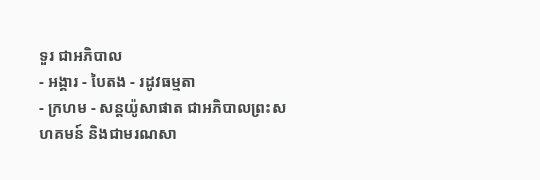ទួរ ជាអភិបាល
- អង្គារ - បៃតង - រដូវធម្មតា
- ក្រហម - សន្ដយ៉ូសាផាត ជាអភិបាលព្រះសហគមន៍ និងជាមរណសា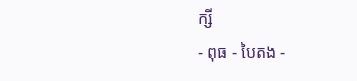ក្សី
- ពុធ - បៃតង -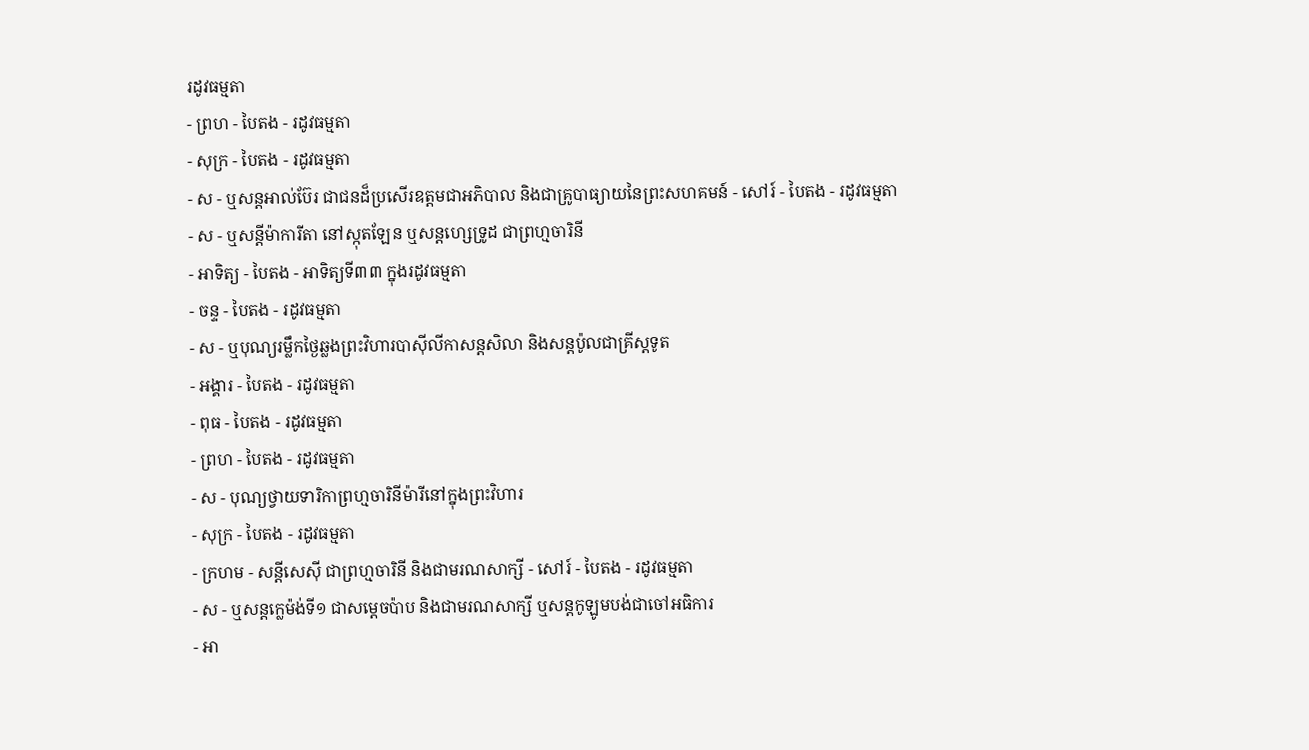រដូវធម្មតា
- ព្រហ - បៃតង - រដូវធម្មតា
- សុក្រ - បៃតង - រដូវធម្មតា
- ស - ឬសន្ដអាល់ប៊ែរ ជាជនដ៏ប្រសើរឧត្ដមជាអភិបាល និងជាគ្រូបាធ្យាយនៃព្រះសហគមន៍ - សៅរ៍ - បៃតង - រដូវធម្មតា
- ស - ឬសន្ដីម៉ាការីតា នៅស្កុតឡែន ឬសន្ដហ្សេទ្រូដ ជាព្រហ្មចារិនី
- អាទិត្យ - បៃតង - អាទិត្យទី៣៣ ក្នុងរដូវធម្មតា
- ចន្ទ - បៃតង - រដូវធម្មតា
- ស - ឬបុណ្យរម្លឹកថ្ងៃឆ្លងព្រះវិហារបាស៊ីលីកាសន្ដសិលា និងសន្ដប៉ូលជាគ្រីស្ដទូត
- អង្គារ - បៃតង - រដូវធម្មតា
- ពុធ - បៃតង - រដូវធម្មតា
- ព្រហ - បៃតង - រដូវធម្មតា
- ស - បុណ្យថ្វាយទារិកាព្រហ្មចារិនីម៉ារីនៅក្នុងព្រះវិហារ
- សុក្រ - បៃតង - រដូវធម្មតា
- ក្រហម - សន្ដីសេស៊ី ជាព្រហ្មចារិនី និងជាមរណសាក្សី - សៅរ៍ - បៃតង - រដូវធម្មតា
- ស - ឬសន្ដក្លេម៉ង់ទី១ ជាសម្ដេចប៉ាប និងជាមរណសាក្សី ឬសន្ដកូឡូមបង់ជាចៅអធិការ
- អា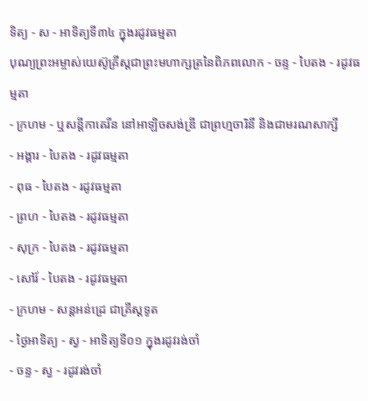ទិត្យ - ស - អាទិត្យទី៣៤ ក្នុងរដូវធម្មតា
បុណ្យព្រះអម្ចាស់យេស៊ូគ្រីស្ដជាព្រះមហាក្សត្រនៃពិភពលោក - ចន្ទ - បៃតង - រដូវធម្មតា
- ក្រហម - ឬសន្ដីកាតេរីន នៅអាឡិចសង់ឌ្រី ជាព្រហ្មចារិនី និងជាមរណសាក្សី
- អង្គារ - បៃតង - រដូវធម្មតា
- ពុធ - បៃតង - រដូវធម្មតា
- ព្រហ - បៃតង - រដូវធម្មតា
- សុក្រ - បៃតង - រដូវធម្មតា
- សៅរ៍ - បៃតង - រដូវធម្មតា
- ក្រហម - សន្ដអន់ដ្រេ ជាគ្រីស្ដទូត
- ថ្ងៃអាទិត្យ - ស្វ - អាទិត្យទី០១ ក្នុងរដូវរង់ចាំ
- ចន្ទ - ស្វ - រដូវរង់ចាំ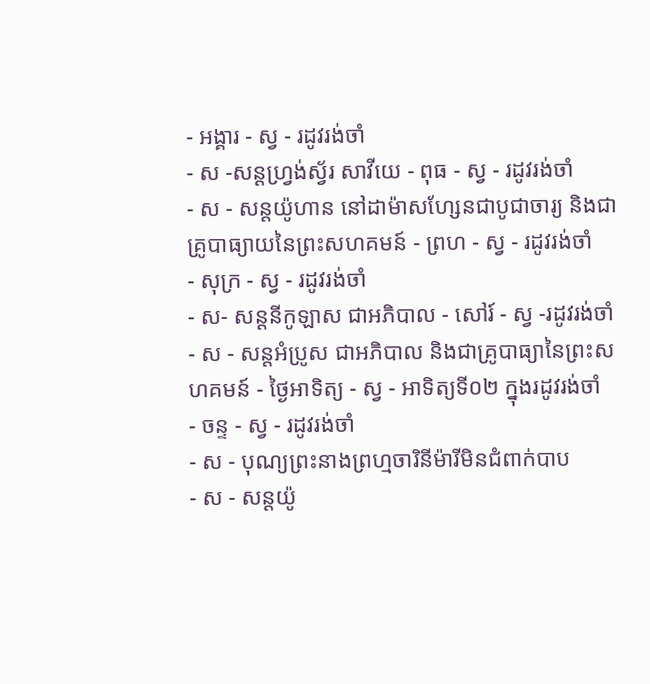- អង្គារ - ស្វ - រដូវរង់ចាំ
- ស -សន្ដហ្វ្រង់ស្វ័រ សាវីយេ - ពុធ - ស្វ - រដូវរង់ចាំ
- ស - សន្ដយ៉ូហាន នៅដាម៉ាសហ្សែនជាបូជាចារ្យ និងជាគ្រូបាធ្យាយនៃព្រះសហគមន៍ - ព្រហ - ស្វ - រដូវរង់ចាំ
- សុក្រ - ស្វ - រដូវរង់ចាំ
- ស- សន្ដនីកូឡាស ជាអភិបាល - សៅរ៍ - ស្វ -រដូវរង់ចាំ
- ស - សន្ដអំប្រូស ជាអភិបាល និងជាគ្រូបាធ្យានៃព្រះសហគមន៍ - ថ្ងៃអាទិត្យ - ស្វ - អាទិត្យទី០២ ក្នុងរដូវរង់ចាំ
- ចន្ទ - ស្វ - រដូវរង់ចាំ
- ស - បុណ្យព្រះនាងព្រហ្មចារិនីម៉ារីមិនជំពាក់បាប
- ស - សន្ដយ៉ូ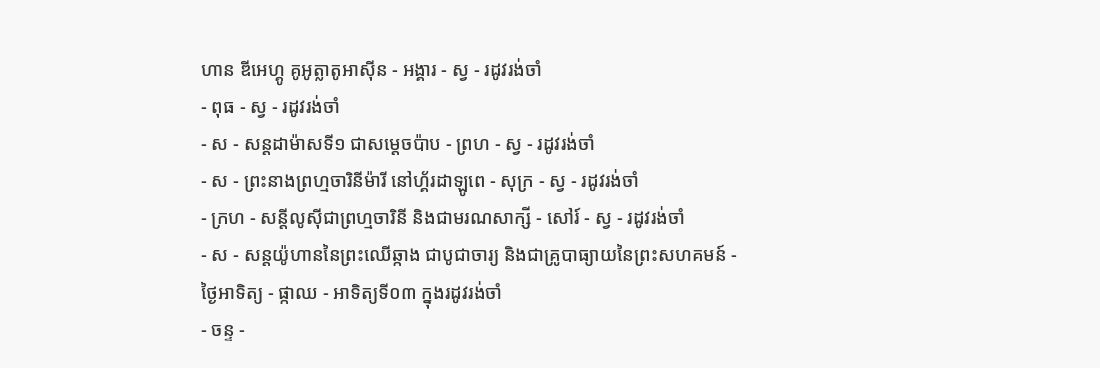ហាន ឌីអេហ្គូ គូអូត្លាតូអាស៊ីន - អង្គារ - ស្វ - រដូវរង់ចាំ
- ពុធ - ស្វ - រដូវរង់ចាំ
- ស - សន្ដដាម៉ាសទី១ ជាសម្ដេចប៉ាប - ព្រហ - ស្វ - រដូវរង់ចាំ
- ស - ព្រះនាងព្រហ្មចារិនីម៉ារី នៅហ្គ័រដាឡូពេ - សុក្រ - ស្វ - រដូវរង់ចាំ
- ក្រហ - សន្ដីលូស៊ីជាព្រហ្មចារិនី និងជាមរណសាក្សី - សៅរ៍ - ស្វ - រដូវរង់ចាំ
- ស - សន្ដយ៉ូហាននៃព្រះឈើឆ្កាង ជាបូជាចារ្យ និងជាគ្រូបាធ្យាយនៃព្រះសហគមន៍ - ថ្ងៃអាទិត្យ - ផ្កាឈ - អាទិត្យទី០៣ ក្នុងរដូវរង់ចាំ
- ចន្ទ -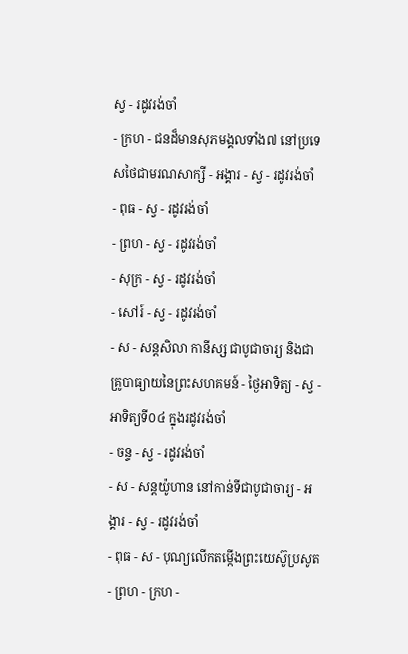ស្វ - រដូវរង់ចាំ
- ក្រហ - ជនដ៏មានសុភមង្គលទាំង៧ នៅប្រទេសថៃជាមរណសាក្សី - អង្គារ - ស្វ - រដូវរង់ចាំ
- ពុធ - ស្វ - រដូវរង់ចាំ
- ព្រហ - ស្វ - រដូវរង់ចាំ
- សុក្រ - ស្វ - រដូវរង់ចាំ
- សៅរ៍ - ស្វ - រដូវរង់ចាំ
- ស - សន្ដសិលា កានីស្ស ជាបូជាចារ្យ និងជាគ្រូបាធ្យាយនៃព្រះសហគមន៍ - ថ្ងៃអាទិត្យ - ស្វ - អាទិត្យទី០៤ ក្នុងរដូវរង់ចាំ
- ចន្ទ - ស្វ - រដូវរង់ចាំ
- ស - សន្ដយ៉ូហាន នៅកាន់ទីជាបូជាចារ្យ - អង្គារ - ស្វ - រដូវរង់ចាំ
- ពុធ - ស - បុណ្យលើកតម្កើងព្រះយេស៊ូប្រសូត
- ព្រហ - ក្រហ -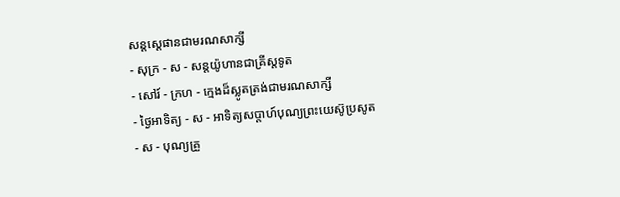សន្តស្តេផានជាមរណសាក្សី
- សុក្រ - ស - សន្តយ៉ូហានជាគ្រីស្តទូត
- សៅរ៍ - ក្រហ - ក្មេងដ៏ស្លូតត្រង់ជាមរណសាក្សី
- ថ្ងៃអាទិត្យ - ស - អាទិត្យសប្ដាហ៍បុណ្យព្រះយេស៊ូប្រសូត
- ស - បុណ្យគ្រួ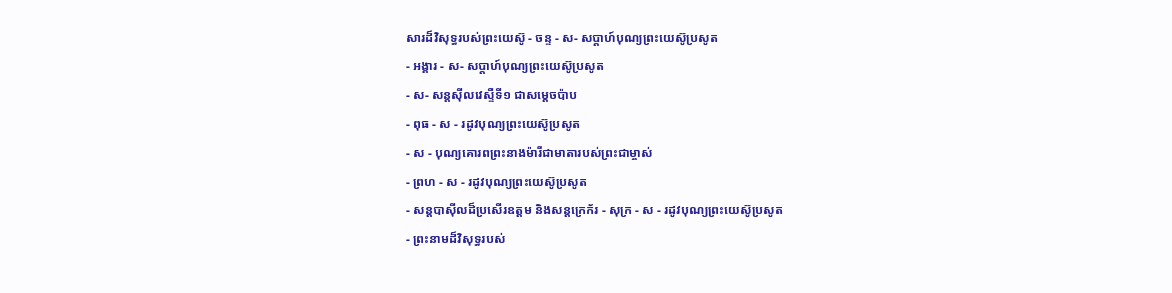សារដ៏វិសុទ្ធរបស់ព្រះយេស៊ូ - ចន្ទ - ស- សប្ដាហ៍បុណ្យព្រះយេស៊ូប្រសូត
- អង្គារ - ស- សប្ដាហ៍បុណ្យព្រះយេស៊ូប្រសូត
- ស- សន្ដស៊ីលវេស្ទឺទី១ ជាសម្ដេចប៉ាប
- ពុធ - ស - រដូវបុណ្យព្រះយេស៊ូប្រសូត
- ស - បុណ្យគោរពព្រះនាងម៉ារីជាមាតារបស់ព្រះជាម្ចាស់
- ព្រហ - ស - រដូវបុណ្យព្រះយេស៊ូប្រសូត
- សន្ដបាស៊ីលដ៏ប្រសើរឧត្ដម និងសន្ដក្រេក័រ - សុក្រ - ស - រដូវបុណ្យព្រះយេស៊ូប្រសូត
- ព្រះនាមដ៏វិសុទ្ធរបស់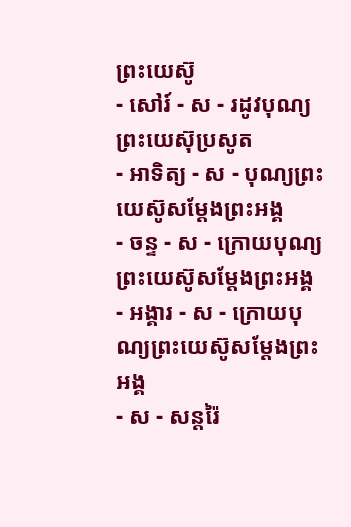ព្រះយេស៊ូ
- សៅរ៍ - ស - រដូវបុណ្យព្រះយេស៊ុប្រសូត
- អាទិត្យ - ស - បុណ្យព្រះយេស៊ូសម្ដែងព្រះអង្គ
- ចន្ទ - ស - ក្រោយបុណ្យព្រះយេស៊ូសម្ដែងព្រះអង្គ
- អង្គារ - ស - ក្រោយបុណ្យព្រះយេស៊ូសម្ដែងព្រះអង្គ
- ស - សន្ដរ៉ៃ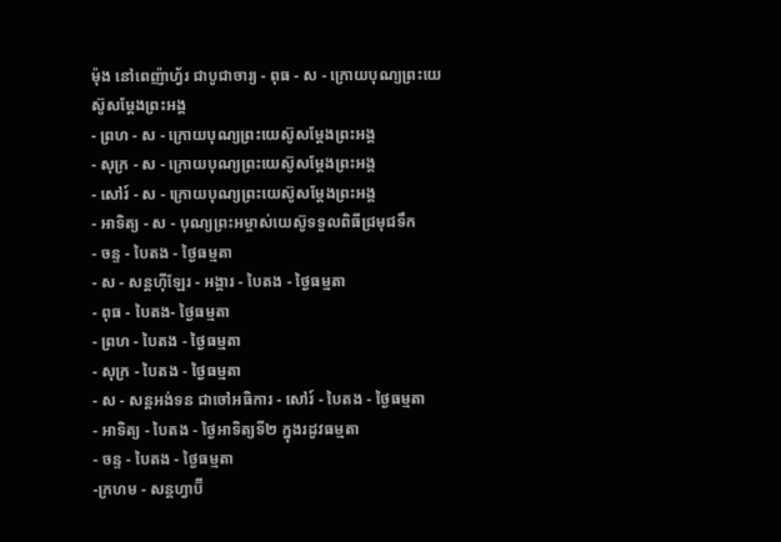ម៉ុង នៅពេញ៉ាហ្វ័រ ជាបូជាចារ្យ - ពុធ - ស - ក្រោយបុណ្យព្រះយេស៊ូសម្ដែងព្រះអង្គ
- ព្រហ - ស - ក្រោយបុណ្យព្រះយេស៊ូសម្ដែងព្រះអង្គ
- សុក្រ - ស - ក្រោយបុណ្យព្រះយេស៊ូសម្ដែងព្រះអង្គ
- សៅរ៍ - ស - ក្រោយបុណ្យព្រះយេស៊ូសម្ដែងព្រះអង្គ
- អាទិត្យ - ស - បុណ្យព្រះអម្ចាស់យេស៊ូទទួលពិធីជ្រមុជទឹក
- ចន្ទ - បៃតង - ថ្ងៃធម្មតា
- ស - សន្ដហ៊ីឡែរ - អង្គារ - បៃតង - ថ្ងៃធម្មតា
- ពុធ - បៃតង- ថ្ងៃធម្មតា
- ព្រហ - បៃតង - ថ្ងៃធម្មតា
- សុក្រ - បៃតង - ថ្ងៃធម្មតា
- ស - សន្ដអង់ទន ជាចៅអធិការ - សៅរ៍ - បៃតង - ថ្ងៃធម្មតា
- អាទិត្យ - បៃតង - ថ្ងៃអាទិត្យទី២ ក្នុងរដូវធម្មតា
- ចន្ទ - បៃតង - ថ្ងៃធម្មតា
-ក្រហម - សន្ដហ្វាប៊ី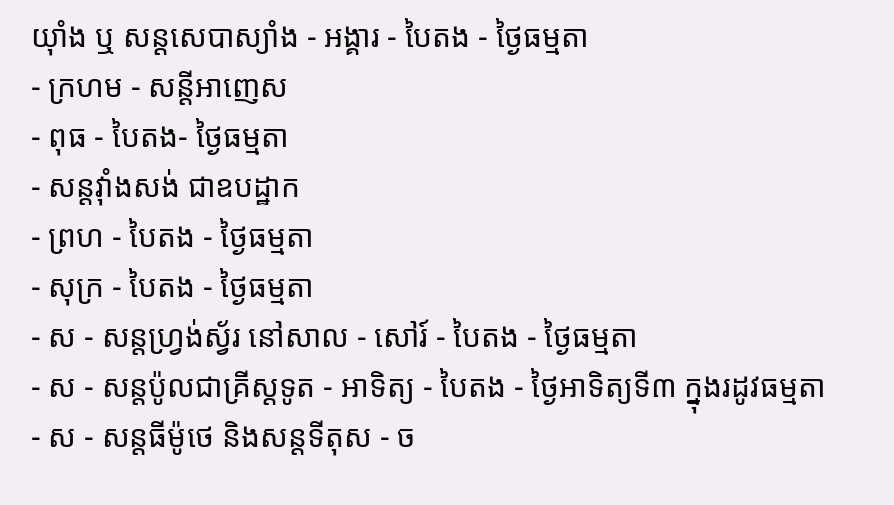យ៉ាំង ឬ សន្ដសេបាស្យាំង - អង្គារ - បៃតង - ថ្ងៃធម្មតា
- ក្រហម - សន្ដីអាញេស
- ពុធ - បៃតង- ថ្ងៃធម្មតា
- សន្ដវ៉ាំងសង់ ជាឧបដ្ឋាក
- ព្រហ - បៃតង - ថ្ងៃធម្មតា
- សុក្រ - បៃតង - ថ្ងៃធម្មតា
- ស - សន្ដហ្វ្រង់ស្វ័រ នៅសាល - សៅរ៍ - បៃតង - ថ្ងៃធម្មតា
- ស - សន្ដប៉ូលជាគ្រីស្ដទូត - អាទិត្យ - បៃតង - ថ្ងៃអាទិត្យទី៣ ក្នុងរដូវធម្មតា
- ស - សន្ដធីម៉ូថេ និងសន្ដទីតុស - ច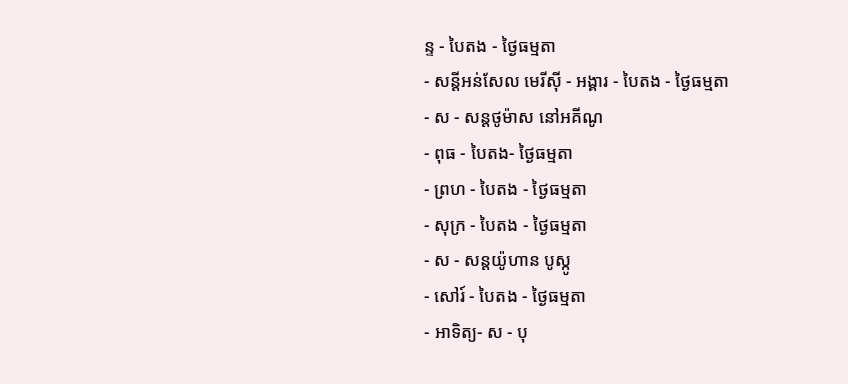ន្ទ - បៃតង - ថ្ងៃធម្មតា
- សន្ដីអន់សែល មេរីស៊ី - អង្គារ - បៃតង - ថ្ងៃធម្មតា
- ស - សន្ដថូម៉ាស នៅអគីណូ
- ពុធ - បៃតង- ថ្ងៃធម្មតា
- ព្រហ - បៃតង - ថ្ងៃធម្មតា
- សុក្រ - បៃតង - ថ្ងៃធម្មតា
- ស - សន្ដយ៉ូហាន បូស្កូ
- សៅរ៍ - បៃតង - ថ្ងៃធម្មតា
- អាទិត្យ- ស - បុ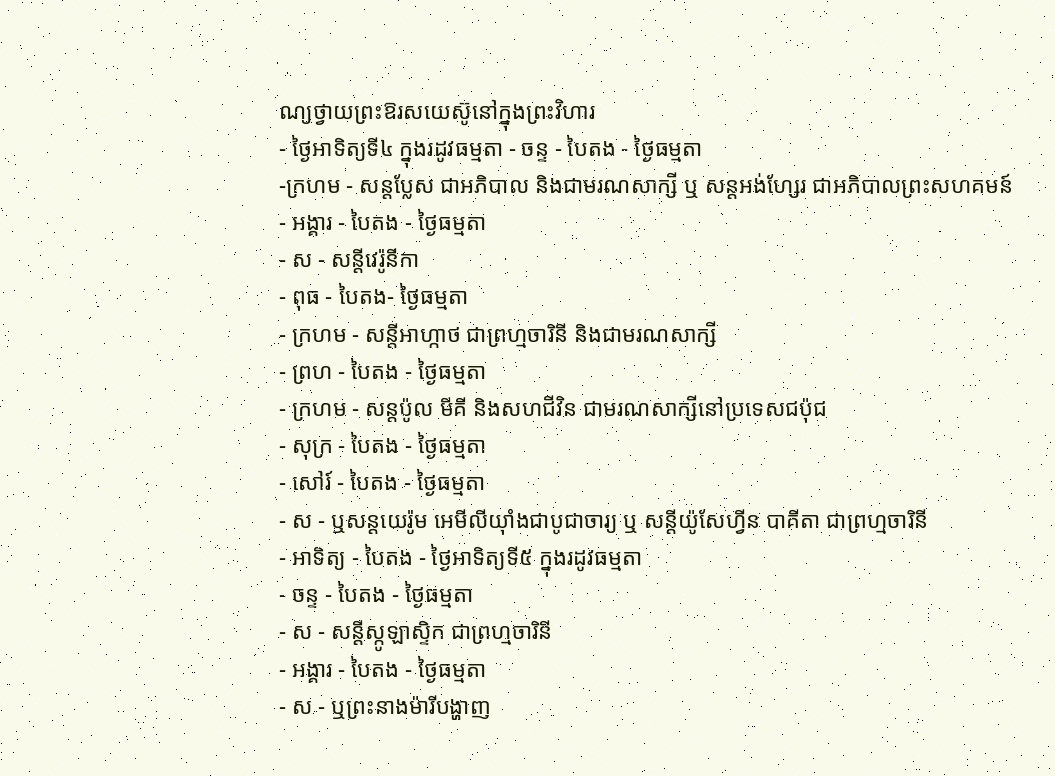ណ្យថ្វាយព្រះឱរសយេស៊ូនៅក្នុងព្រះវិហារ
- ថ្ងៃអាទិត្យទី៤ ក្នុងរដូវធម្មតា - ចន្ទ - បៃតង - ថ្ងៃធម្មតា
-ក្រហម - សន្ដប្លែស ជាអភិបាល និងជាមរណសាក្សី ឬ សន្ដអង់ហ្សែរ ជាអភិបាលព្រះសហគមន៍
- អង្គារ - បៃតង - ថ្ងៃធម្មតា
- ស - សន្ដីវេរ៉ូនីកា
- ពុធ - បៃតង- ថ្ងៃធម្មតា
- ក្រហម - សន្ដីអាហ្កាថ ជាព្រហ្មចារិនី និងជាមរណសាក្សី
- ព្រហ - បៃតង - ថ្ងៃធម្មតា
- ក្រហម - សន្ដប៉ូល មីគី និងសហជីវិន ជាមរណសាក្សីនៅប្រទេសជប៉ុជ
- សុក្រ - បៃតង - ថ្ងៃធម្មតា
- សៅរ៍ - បៃតង - ថ្ងៃធម្មតា
- ស - ឬសន្ដយេរ៉ូម អេមីលីយ៉ាំងជាបូជាចារ្យ ឬ សន្ដីយ៉ូសែហ្វីន បាគីតា ជាព្រហ្មចារិនី
- អាទិត្យ - បៃតង - ថ្ងៃអាទិត្យទី៥ ក្នុងរដូវធម្មតា
- ចន្ទ - បៃតង - ថ្ងៃធម្មតា
- ស - សន្ដីស្កូឡាស្ទិក ជាព្រហ្មចារិនី
- អង្គារ - បៃតង - ថ្ងៃធម្មតា
- ស - ឬព្រះនាងម៉ារីបង្ហាញ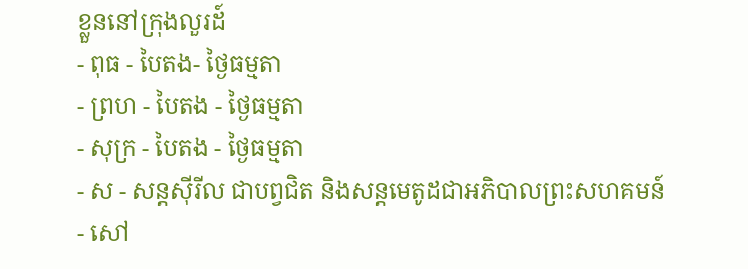ខ្លួននៅក្រុងលួរដ៍
- ពុធ - បៃតង- ថ្ងៃធម្មតា
- ព្រហ - បៃតង - ថ្ងៃធម្មតា
- សុក្រ - បៃតង - ថ្ងៃធម្មតា
- ស - សន្ដស៊ីរីល ជាបព្វជិត និងសន្ដមេតូដជាអភិបាលព្រះសហគមន៍
- សៅ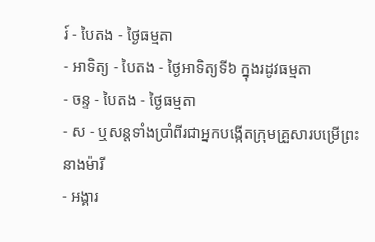រ៍ - បៃតង - ថ្ងៃធម្មតា
- អាទិត្យ - បៃតង - ថ្ងៃអាទិត្យទី៦ ក្នុងរដូវធម្មតា
- ចន្ទ - បៃតង - ថ្ងៃធម្មតា
- ស - ឬសន្ដទាំងប្រាំពីរជាអ្នកបង្កើតក្រុមគ្រួសារបម្រើព្រះនាងម៉ារី
- អង្គារ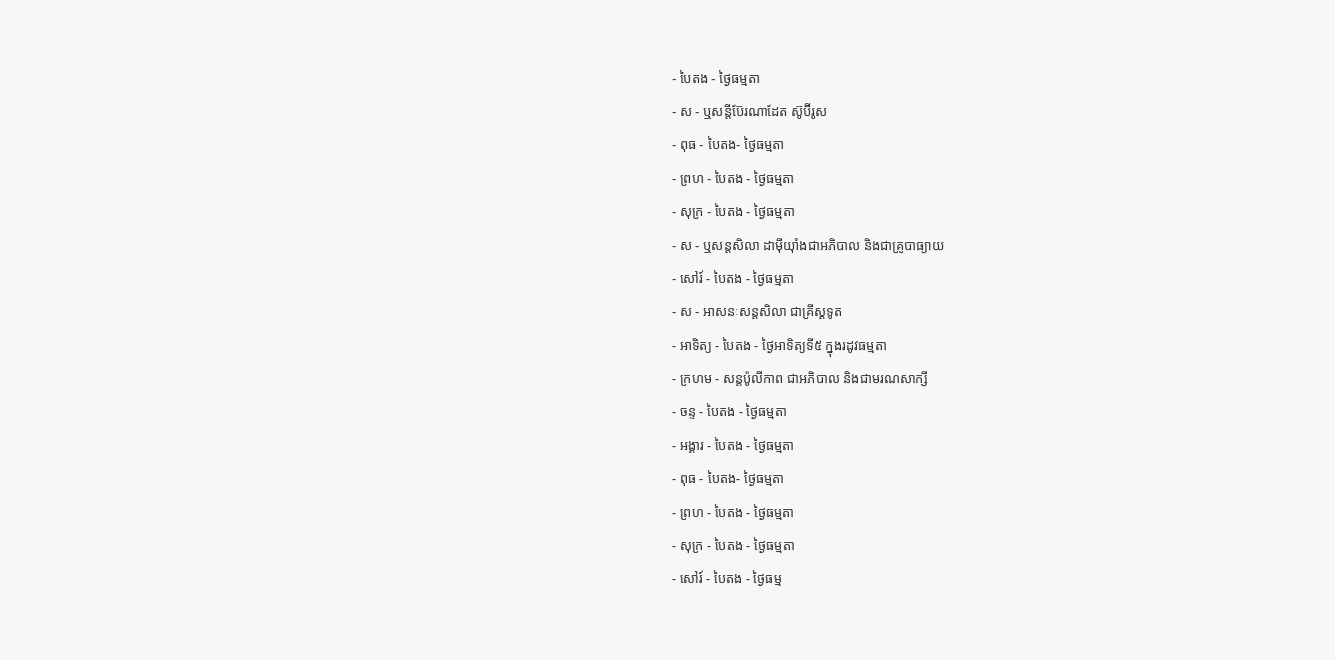- បៃតង - ថ្ងៃធម្មតា
- ស - ឬសន្ដីប៊ែរណាដែត ស៊ូប៊ីរូស
- ពុធ - បៃតង- ថ្ងៃធម្មតា
- ព្រហ - បៃតង - ថ្ងៃធម្មតា
- សុក្រ - បៃតង - ថ្ងៃធម្មតា
- ស - ឬសន្ដសិលា ដាម៉ីយ៉ាំងជាអភិបាល និងជាគ្រូបាធ្យាយ
- សៅរ៍ - បៃតង - ថ្ងៃធម្មតា
- ស - អាសនៈសន្ដសិលា ជាគ្រីស្ដទូត
- អាទិត្យ - បៃតង - ថ្ងៃអាទិត្យទី៥ ក្នុងរដូវធម្មតា
- ក្រហម - សន្ដប៉ូលីកាព ជាអភិបាល និងជាមរណសាក្សី
- ចន្ទ - បៃតង - ថ្ងៃធម្មតា
- អង្គារ - បៃតង - ថ្ងៃធម្មតា
- ពុធ - បៃតង- ថ្ងៃធម្មតា
- ព្រហ - បៃតង - ថ្ងៃធម្មតា
- សុក្រ - បៃតង - ថ្ងៃធម្មតា
- សៅរ៍ - បៃតង - ថ្ងៃធម្ម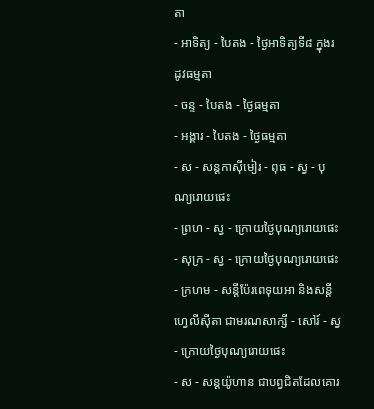តា
- អាទិត្យ - បៃតង - ថ្ងៃអាទិត្យទី៨ ក្នុងរដូវធម្មតា
- ចន្ទ - បៃតង - ថ្ងៃធម្មតា
- អង្គារ - បៃតង - ថ្ងៃធម្មតា
- ស - សន្ដកាស៊ីមៀរ - ពុធ - ស្វ - បុណ្យរោយផេះ
- ព្រហ - ស្វ - ក្រោយថ្ងៃបុណ្យរោយផេះ
- សុក្រ - ស្វ - ក្រោយថ្ងៃបុណ្យរោយផេះ
- ក្រហម - សន្ដីប៉ែរពេទុយអា និងសន្ដីហ្វេលីស៊ីតា ជាមរណសាក្សី - សៅរ៍ - ស្វ - ក្រោយថ្ងៃបុណ្យរោយផេះ
- ស - សន្ដយ៉ូហាន ជាបព្វជិតដែលគោរ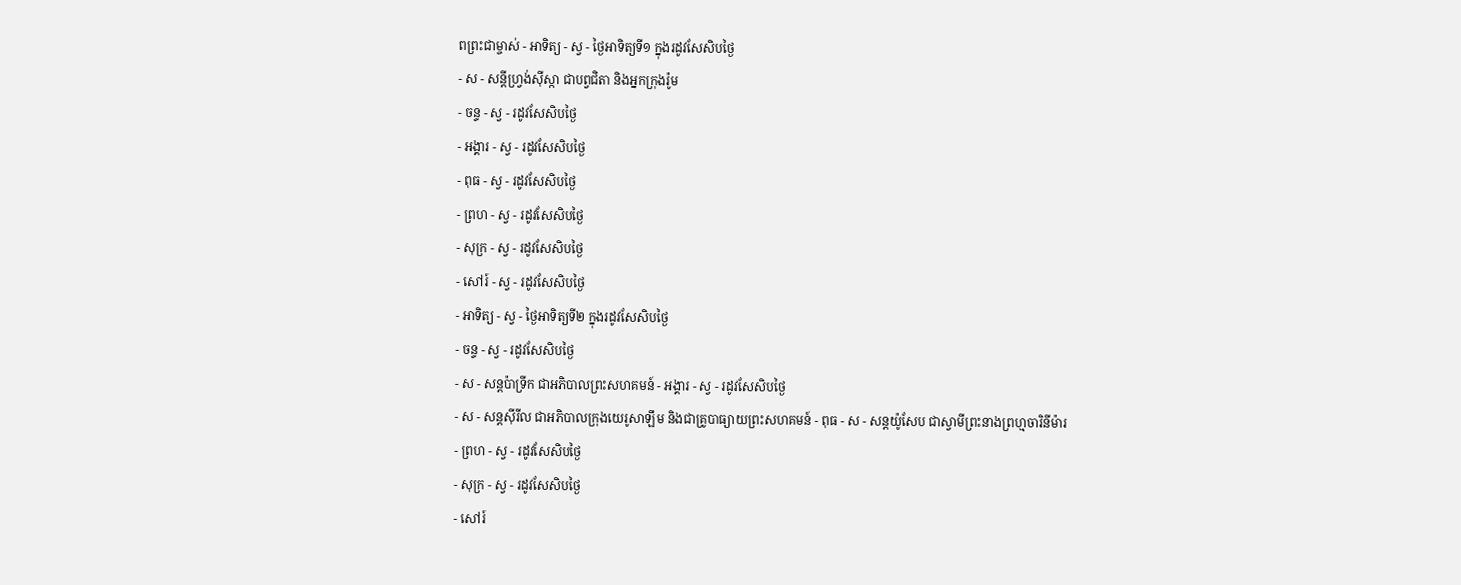ពព្រះជាម្ចាស់ - អាទិត្យ - ស្វ - ថ្ងៃអាទិត្យទី១ ក្នុងរដូវសែសិបថ្ងៃ
- ស - សន្ដីហ្វ្រង់ស៊ីស្កា ជាបព្វជិតា និងអ្នកក្រុងរ៉ូម
- ចន្ទ - ស្វ - រដូវសែសិបថ្ងៃ
- អង្គារ - ស្វ - រដូវសែសិបថ្ងៃ
- ពុធ - ស្វ - រដូវសែសិបថ្ងៃ
- ព្រហ - ស្វ - រដូវសែសិបថ្ងៃ
- សុក្រ - ស្វ - រដូវសែសិបថ្ងៃ
- សៅរ៍ - ស្វ - រដូវសែសិបថ្ងៃ
- អាទិត្យ - ស្វ - ថ្ងៃអាទិត្យទី២ ក្នុងរដូវសែសិបថ្ងៃ
- ចន្ទ - ស្វ - រដូវសែសិបថ្ងៃ
- ស - សន្ដប៉ាទ្រីក ជាអភិបាលព្រះសហគមន៍ - អង្គារ - ស្វ - រដូវសែសិបថ្ងៃ
- ស - សន្ដស៊ីរីល ជាអភិបាលក្រុងយេរូសាឡឹម និងជាគ្រូបាធ្យាយព្រះសហគមន៍ - ពុធ - ស - សន្ដយ៉ូសែប ជាស្វាមីព្រះនាងព្រហ្មចារិនីម៉ារ
- ព្រហ - ស្វ - រដូវសែសិបថ្ងៃ
- សុក្រ - ស្វ - រដូវសែសិបថ្ងៃ
- សៅរ៍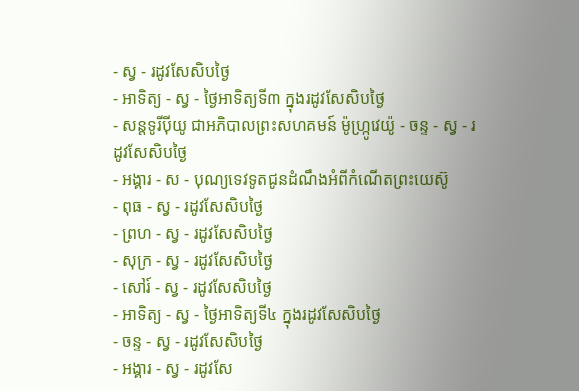- ស្វ - រដូវសែសិបថ្ងៃ
- អាទិត្យ - ស្វ - ថ្ងៃអាទិត្យទី៣ ក្នុងរដូវសែសិបថ្ងៃ
- សន្ដទូរីប៉ីយូ ជាអភិបាលព្រះសហគមន៍ ម៉ូហ្ក្រូវេយ៉ូ - ចន្ទ - ស្វ - រដូវសែសិបថ្ងៃ
- អង្គារ - ស - បុណ្យទេវទូតជូនដំណឹងអំពីកំណើតព្រះយេស៊ូ
- ពុធ - ស្វ - រដូវសែសិបថ្ងៃ
- ព្រហ - ស្វ - រដូវសែសិបថ្ងៃ
- សុក្រ - ស្វ - រដូវសែសិបថ្ងៃ
- សៅរ៍ - ស្វ - រដូវសែសិបថ្ងៃ
- អាទិត្យ - ស្វ - ថ្ងៃអាទិត្យទី៤ ក្នុងរដូវសែសិបថ្ងៃ
- ចន្ទ - ស្វ - រដូវសែសិបថ្ងៃ
- អង្គារ - ស្វ - រដូវសែ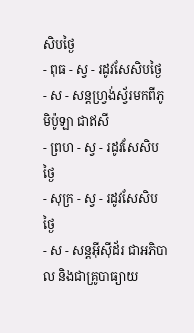សិបថ្ងៃ
- ពុធ - ស្វ - រដូវសែសិបថ្ងៃ
- ស - សន្ដហ្វ្រង់ស្វ័រមកពីភូមិប៉ូឡា ជាឥសី
- ព្រហ - ស្វ - រដូវសែសិបថ្ងៃ
- សុក្រ - ស្វ - រដូវសែសិបថ្ងៃ
- ស - សន្ដអ៊ីស៊ីដ័រ ជាអភិបាល និងជាគ្រូបាធ្យាយ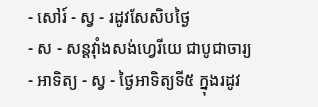- សៅរ៍ - ស្វ - រដូវសែសិបថ្ងៃ
- ស - សន្ដវ៉ាំងសង់ហ្វេរីយេ ជាបូជាចារ្យ
- អាទិត្យ - ស្វ - ថ្ងៃអាទិត្យទី៥ ក្នុងរដូវ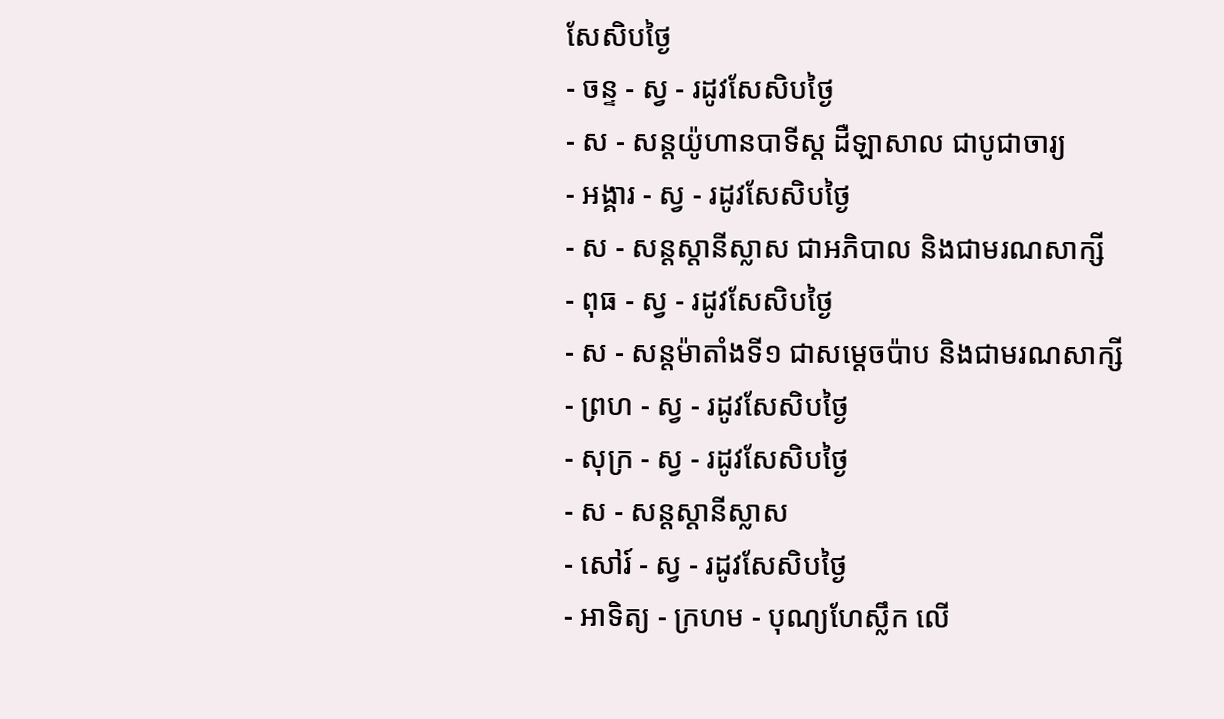សែសិបថ្ងៃ
- ចន្ទ - ស្វ - រដូវសែសិបថ្ងៃ
- ស - សន្ដយ៉ូហានបាទីស្ដ ដឺឡាសាល ជាបូជាចារ្យ
- អង្គារ - ស្វ - រដូវសែសិបថ្ងៃ
- ស - សន្ដស្ដានីស្លាស ជាអភិបាល និងជាមរណសាក្សី
- ពុធ - ស្វ - រដូវសែសិបថ្ងៃ
- ស - សន្ដម៉ាតាំងទី១ ជាសម្ដេចប៉ាប និងជាមរណសាក្សី
- ព្រហ - ស្វ - រដូវសែសិបថ្ងៃ
- សុក្រ - ស្វ - រដូវសែសិបថ្ងៃ
- ស - សន្ដស្ដានីស្លាស
- សៅរ៍ - ស្វ - រដូវសែសិបថ្ងៃ
- អាទិត្យ - ក្រហម - បុណ្យហែស្លឹក លើ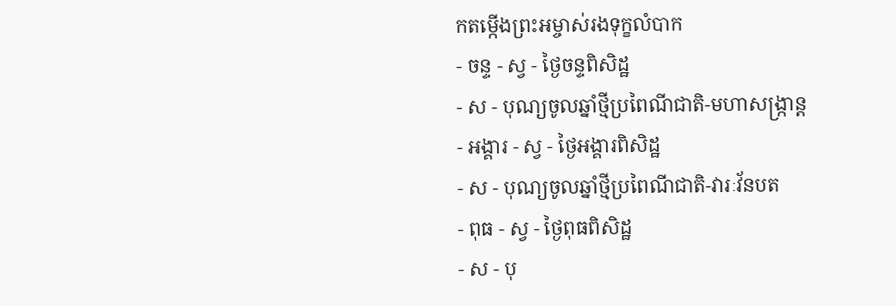កតម្កើងព្រះអម្ចាស់រងទុក្ខលំបាក
- ចន្ទ - ស្វ - ថ្ងៃចន្ទពិសិដ្ឋ
- ស - បុណ្យចូលឆ្នាំថ្មីប្រពៃណីជាតិ-មហាសង្រ្កាន្ដ
- អង្គារ - ស្វ - ថ្ងៃអង្គារពិសិដ្ឋ
- ស - បុណ្យចូលឆ្នាំថ្មីប្រពៃណីជាតិ-វារៈវ័នបត
- ពុធ - ស្វ - ថ្ងៃពុធពិសិដ្ឋ
- ស - បុ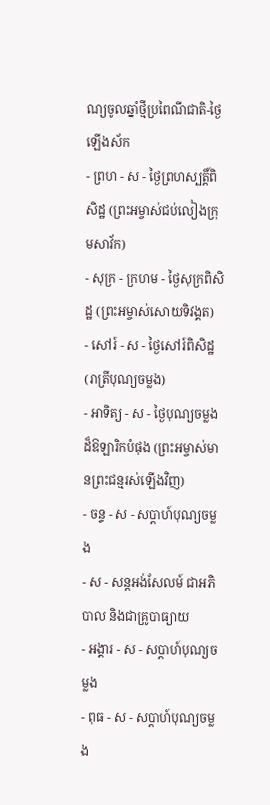ណ្យចូលឆ្នាំថ្មីប្រពៃណីជាតិ-ថ្ងៃឡើងស័ក
- ព្រហ - ស - ថ្ងៃព្រហស្បត្ដិ៍ពិសិដ្ឋ (ព្រះអម្ចាស់ជប់លៀងក្រុមសាវ័ក)
- សុក្រ - ក្រហម - ថ្ងៃសុក្រពិសិដ្ឋ (ព្រះអម្ចាស់សោយទិវង្គត)
- សៅរ៍ - ស - ថ្ងៃសៅរ៍ពិសិដ្ឋ (រាត្រីបុណ្យចម្លង)
- អាទិត្យ - ស - ថ្ងៃបុណ្យចម្លងដ៏ឱឡារិកបំផុង (ព្រះអម្ចាស់មានព្រះជន្មរស់ឡើងវិញ)
- ចន្ទ - ស - សប្ដាហ៍បុណ្យចម្លង
- ស - សន្ដអង់សែលម៍ ជាអភិបាល និងជាគ្រូបាធ្យាយ
- អង្គារ - ស - សប្ដាហ៍បុណ្យចម្លង
- ពុធ - ស - សប្ដាហ៍បុណ្យចម្លង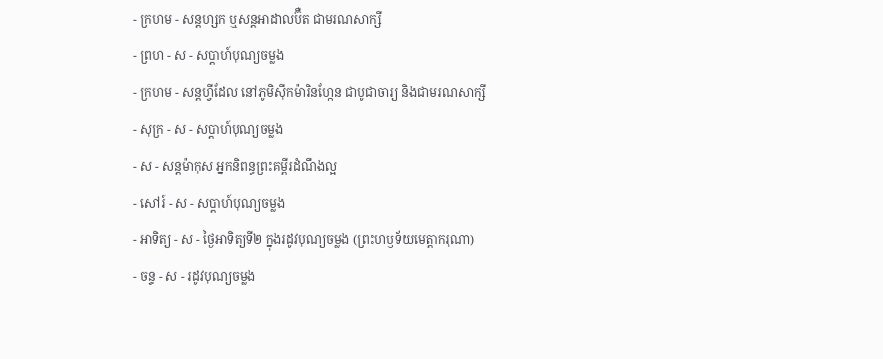- ក្រហម - សន្ដហ្សក ឬសន្ដអាដាលប៊ឺត ជាមរណសាក្សី
- ព្រហ - ស - សប្ដាហ៍បុណ្យចម្លង
- ក្រហម - សន្ដហ្វីដែល នៅភូមិស៊ីកម៉ារិនហ្កែន ជាបូជាចារ្យ និងជាមរណសាក្សី
- សុក្រ - ស - សប្ដាហ៍បុណ្យចម្លង
- ស - សន្ដម៉ាកុស អ្នកនិពន្ធព្រះគម្ពីរដំណឹងល្អ
- សៅរ៍ - ស - សប្ដាហ៍បុណ្យចម្លង
- អាទិត្យ - ស - ថ្ងៃអាទិត្យទី២ ក្នុងរដូវបុណ្យចម្លង (ព្រះហឫទ័យមេត្ដាករុណា)
- ចន្ទ - ស - រដូវបុណ្យចម្លង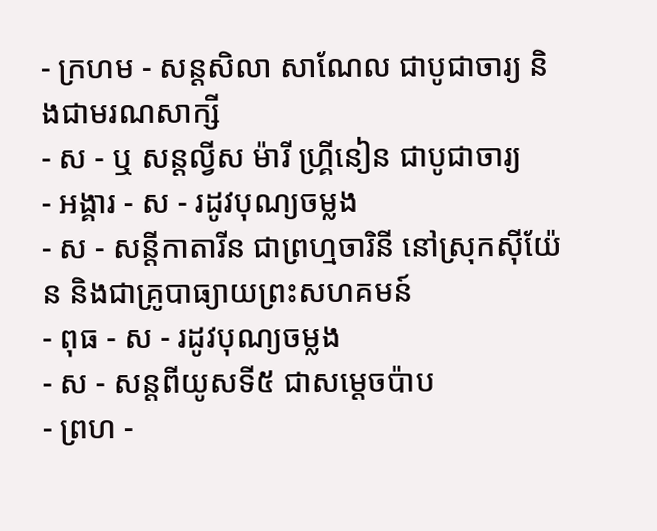- ក្រហម - សន្ដសិលា សាណែល ជាបូជាចារ្យ និងជាមរណសាក្សី
- ស - ឬ សន្ដល្វីស ម៉ារី ហ្គ្រីនៀន ជាបូជាចារ្យ
- អង្គារ - ស - រដូវបុណ្យចម្លង
- ស - សន្ដីកាតារីន ជាព្រហ្មចារិនី នៅស្រុកស៊ីយ៉ែន និងជាគ្រូបាធ្យាយព្រះសហគមន៍
- ពុធ - ស - រដូវបុណ្យចម្លង
- ស - សន្ដពីយូសទី៥ ជាសម្ដេចប៉ាប
- ព្រហ -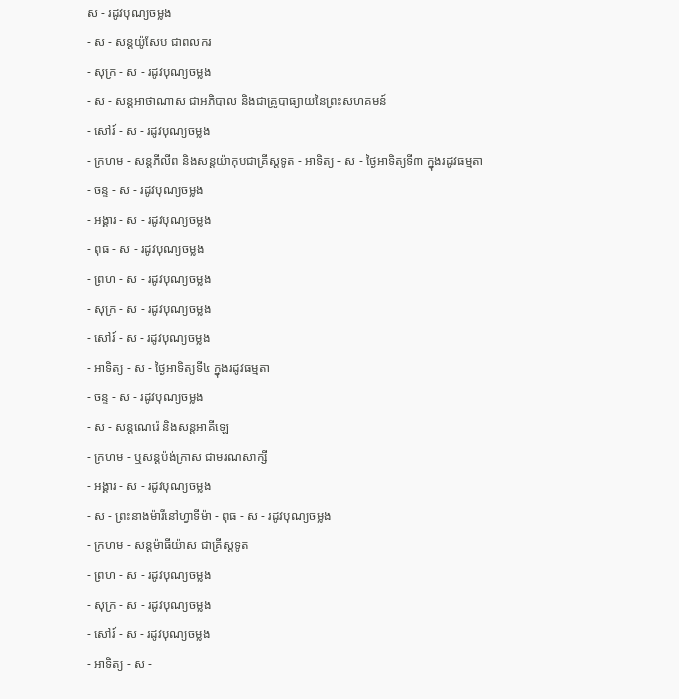ស - រដូវបុណ្យចម្លង
- ស - សន្ដយ៉ូសែប ជាពលករ
- សុក្រ - ស - រដូវបុណ្យចម្លង
- ស - សន្ដអាថាណាស ជាអភិបាល និងជាគ្រូបាធ្យាយនៃព្រះសហគមន៍
- សៅរ៍ - ស - រដូវបុណ្យចម្លង
- ក្រហម - សន្ដភីលីព និងសន្ដយ៉ាកុបជាគ្រីស្ដទូត - អាទិត្យ - ស - ថ្ងៃអាទិត្យទី៣ ក្នុងរដូវធម្មតា
- ចន្ទ - ស - រដូវបុណ្យចម្លង
- អង្គារ - ស - រដូវបុណ្យចម្លង
- ពុធ - ស - រដូវបុណ្យចម្លង
- ព្រហ - ស - រដូវបុណ្យចម្លង
- សុក្រ - ស - រដូវបុណ្យចម្លង
- សៅរ៍ - ស - រដូវបុណ្យចម្លង
- អាទិត្យ - ស - ថ្ងៃអាទិត្យទី៤ ក្នុងរដូវធម្មតា
- ចន្ទ - ស - រដូវបុណ្យចម្លង
- ស - សន្ដណេរ៉េ និងសន្ដអាគីឡេ
- ក្រហម - ឬសន្ដប៉ង់ក្រាស ជាមរណសាក្សី
- អង្គារ - ស - រដូវបុណ្យចម្លង
- ស - ព្រះនាងម៉ារីនៅហ្វាទីម៉ា - ពុធ - ស - រដូវបុណ្យចម្លង
- ក្រហម - សន្ដម៉ាធីយ៉ាស ជាគ្រីស្ដទូត
- ព្រហ - ស - រដូវបុណ្យចម្លង
- សុក្រ - ស - រដូវបុណ្យចម្លង
- សៅរ៍ - ស - រដូវបុណ្យចម្លង
- អាទិត្យ - ស -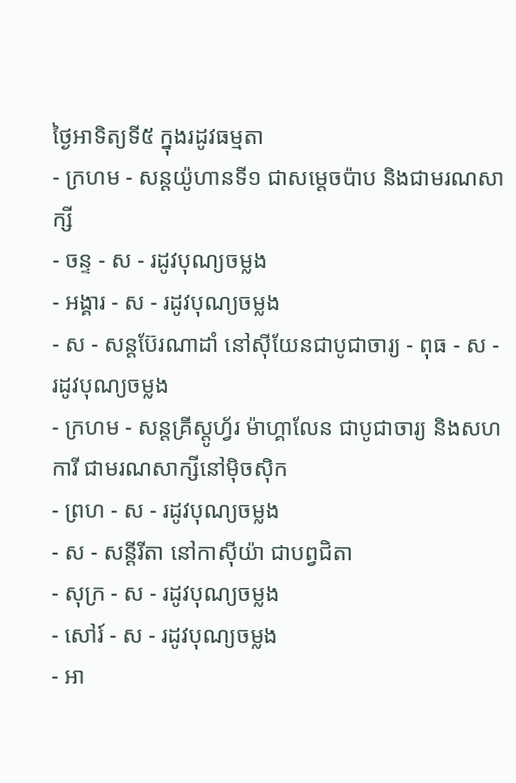ថ្ងៃអាទិត្យទី៥ ក្នុងរដូវធម្មតា
- ក្រហម - សន្ដយ៉ូហានទី១ ជាសម្ដេចប៉ាប និងជាមរណសាក្សី
- ចន្ទ - ស - រដូវបុណ្យចម្លង
- អង្គារ - ស - រដូវបុណ្យចម្លង
- ស - សន្ដប៊ែរណាដាំ នៅស៊ីយែនជាបូជាចារ្យ - ពុធ - ស - រដូវបុណ្យចម្លង
- ក្រហម - សន្ដគ្រីស្ដូហ្វ័រ ម៉ាហ្គាលែន ជាបូជាចារ្យ និងសហការី ជាមរណសាក្សីនៅម៉ិចស៊ិក
- ព្រហ - ស - រដូវបុណ្យចម្លង
- ស - សន្ដីរីតា នៅកាស៊ីយ៉ា ជាបព្វជិតា
- សុក្រ - ស - រដូវបុណ្យចម្លង
- សៅរ៍ - ស - រដូវបុណ្យចម្លង
- អា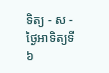ទិត្យ - ស - ថ្ងៃអាទិត្យទី៦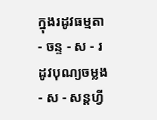ក្នុងរដូវធម្មតា
- ចន្ទ - ស - រដូវបុណ្យចម្លង
- ស - សន្ដហ្វី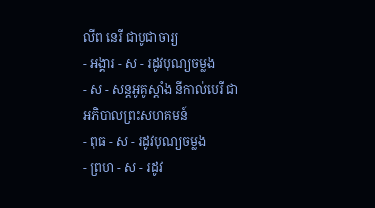លីព នេរី ជាបូជាចារ្យ
- អង្គារ - ស - រដូវបុណ្យចម្លង
- ស - សន្ដអូគូស្ដាំង នីកាល់បេរី ជាអភិបាលព្រះសហគមន៍
- ពុធ - ស - រដូវបុណ្យចម្លង
- ព្រហ - ស - រដូវ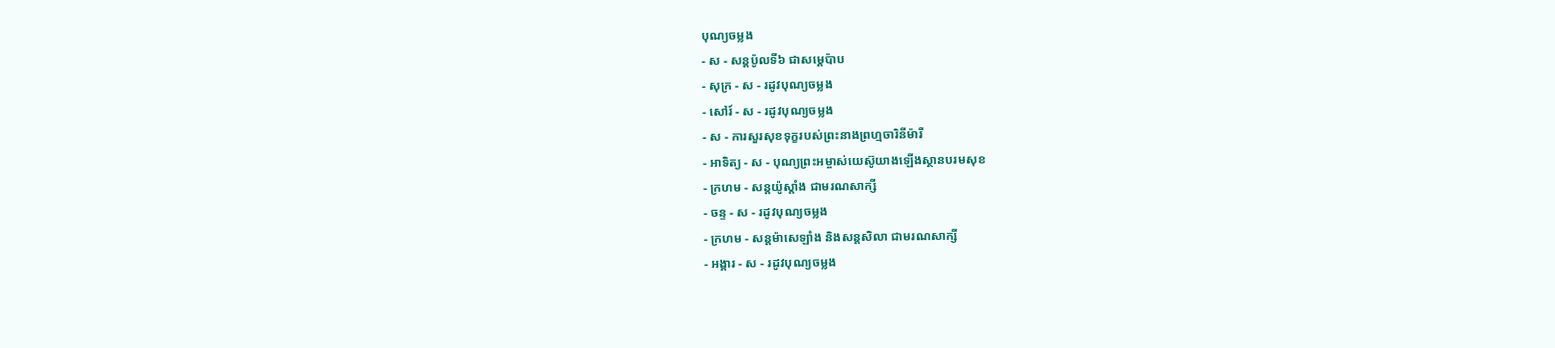បុណ្យចម្លង
- ស - សន្ដប៉ូលទី៦ ជាសម្ដេប៉ាប
- សុក្រ - ស - រដូវបុណ្យចម្លង
- សៅរ៍ - ស - រដូវបុណ្យចម្លង
- ស - ការសួរសុខទុក្ខរបស់ព្រះនាងព្រហ្មចារិនីម៉ារី
- អាទិត្យ - ស - បុណ្យព្រះអម្ចាស់យេស៊ូយាងឡើងស្ថានបរមសុខ
- ក្រហម - សន្ដយ៉ូស្ដាំង ជាមរណសាក្សី
- ចន្ទ - ស - រដូវបុណ្យចម្លង
- ក្រហម - សន្ដម៉ាសេឡាំង និងសន្ដសិលា ជាមរណសាក្សី
- អង្គារ - ស - រដូវបុណ្យចម្លង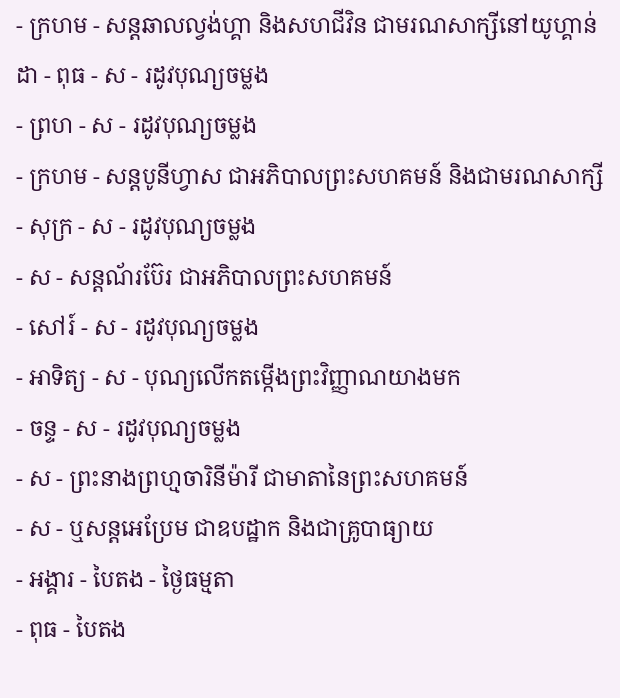- ក្រហម - សន្ដឆាលល្វង់ហ្គា និងសហជីវិន ជាមរណសាក្សីនៅយូហ្គាន់ដា - ពុធ - ស - រដូវបុណ្យចម្លង
- ព្រហ - ស - រដូវបុណ្យចម្លង
- ក្រហម - សន្ដបូនីហ្វាស ជាអភិបាលព្រះសហគមន៍ និងជាមរណសាក្សី
- សុក្រ - ស - រដូវបុណ្យចម្លង
- ស - សន្ដណ័រប៊ែរ ជាអភិបាលព្រះសហគមន៍
- សៅរ៍ - ស - រដូវបុណ្យចម្លង
- អាទិត្យ - ស - បុណ្យលើកតម្កើងព្រះវិញ្ញាណយាងមក
- ចន្ទ - ស - រដូវបុណ្យចម្លង
- ស - ព្រះនាងព្រហ្មចារិនីម៉ារី ជាមាតានៃព្រះសហគមន៍
- ស - ឬសន្ដអេប្រែម ជាឧបដ្ឋាក និងជាគ្រូបាធ្យាយ
- អង្គារ - បៃតង - ថ្ងៃធម្មតា
- ពុធ - បៃតង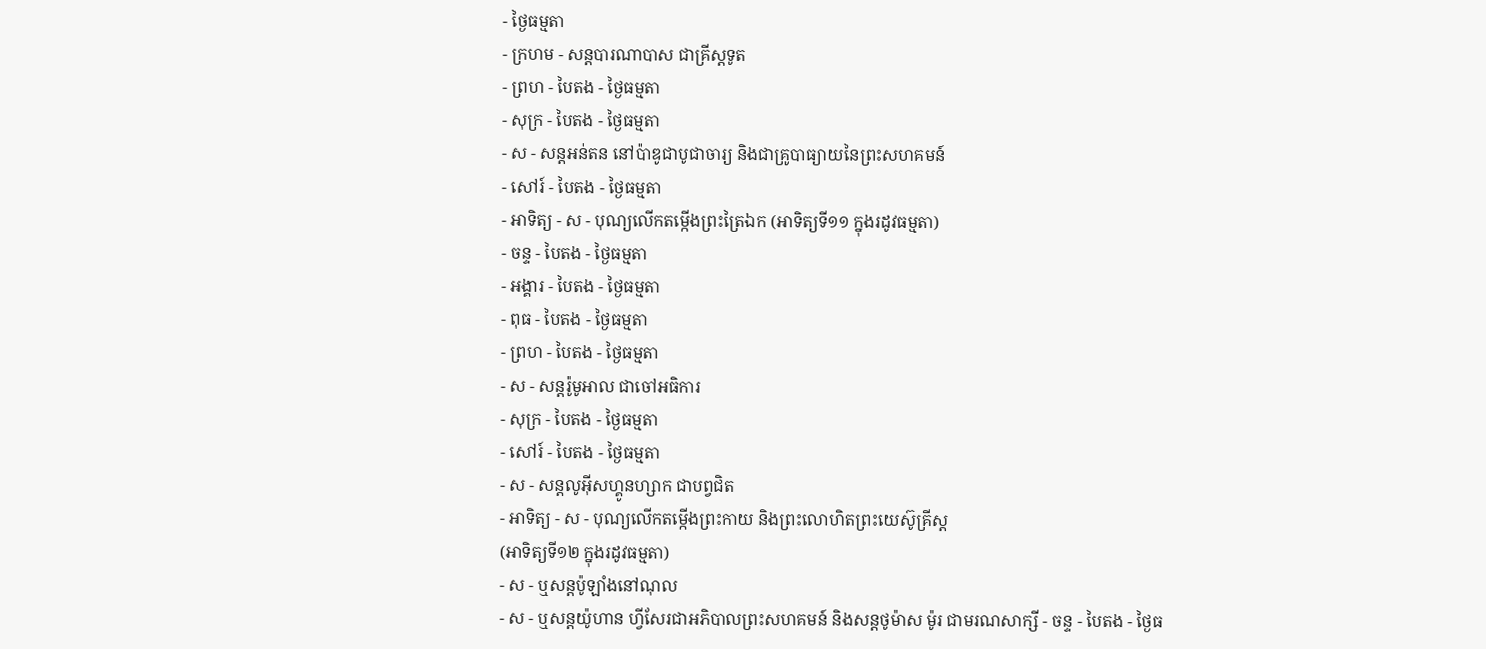- ថ្ងៃធម្មតា
- ក្រហម - សន្ដបារណាបាស ជាគ្រីស្ដទូត
- ព្រហ - បៃតង - ថ្ងៃធម្មតា
- សុក្រ - បៃតង - ថ្ងៃធម្មតា
- ស - សន្ដអន់តន នៅប៉ាឌូជាបូជាចារ្យ និងជាគ្រូបាធ្យាយនៃព្រះសហគមន៍
- សៅរ៍ - បៃតង - ថ្ងៃធម្មតា
- អាទិត្យ - ស - បុណ្យលើកតម្កើងព្រះត្រៃឯក (អាទិត្យទី១១ ក្នុងរដូវធម្មតា)
- ចន្ទ - បៃតង - ថ្ងៃធម្មតា
- អង្គារ - បៃតង - ថ្ងៃធម្មតា
- ពុធ - បៃតង - ថ្ងៃធម្មតា
- ព្រហ - បៃតង - ថ្ងៃធម្មតា
- ស - សន្ដរ៉ូមូអាល ជាចៅអធិការ
- សុក្រ - បៃតង - ថ្ងៃធម្មតា
- សៅរ៍ - បៃតង - ថ្ងៃធម្មតា
- ស - សន្ដលូអ៊ីសហ្គូនហ្សាក ជាបព្វជិត
- អាទិត្យ - ស - បុណ្យលើកតម្កើងព្រះកាយ និងព្រះលោហិតព្រះយេស៊ូគ្រីស្ដ
(អាទិត្យទី១២ ក្នុងរដូវធម្មតា)
- ស - ឬសន្ដប៉ូឡាំងនៅណុល
- ស - ឬសន្ដយ៉ូហាន ហ្វីសែរជាអភិបាលព្រះសហគមន៍ និងសន្ដថូម៉ាស ម៉ូរ ជាមរណសាក្សី - ចន្ទ - បៃតង - ថ្ងៃធ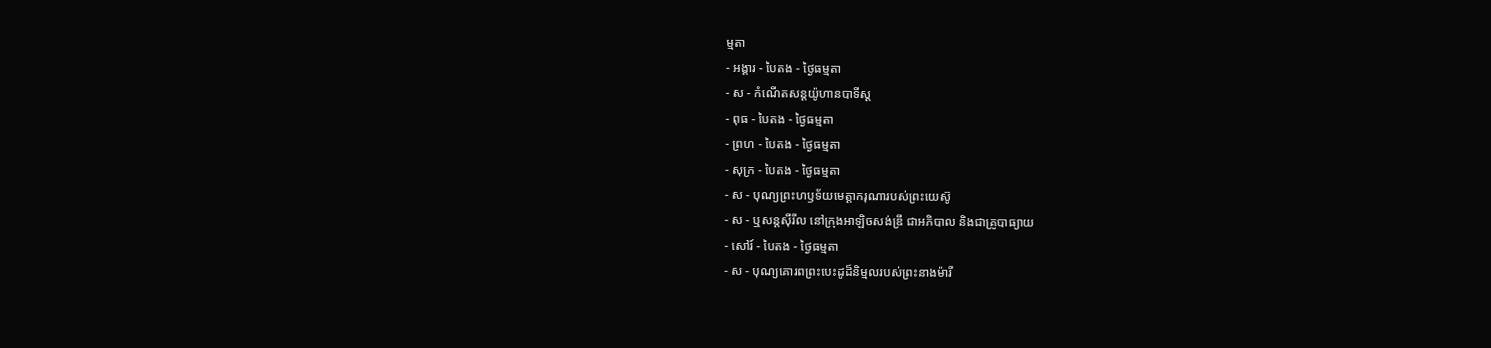ម្មតា
- អង្គារ - បៃតង - ថ្ងៃធម្មតា
- ស - កំណើតសន្ដយ៉ូហានបាទីស្ដ
- ពុធ - បៃតង - ថ្ងៃធម្មតា
- ព្រហ - បៃតង - ថ្ងៃធម្មតា
- សុក្រ - បៃតង - ថ្ងៃធម្មតា
- ស - បុណ្យព្រះហឫទ័យមេត្ដាករុណារបស់ព្រះយេស៊ូ
- ស - ឬសន្ដស៊ីរីល នៅក្រុងអាឡិចសង់ឌ្រី ជាអភិបាល និងជាគ្រូបាធ្យាយ
- សៅរ៍ - បៃតង - ថ្ងៃធម្មតា
- ស - បុណ្យគោរពព្រះបេះដូដ៏និម្មលរបស់ព្រះនាងម៉ារី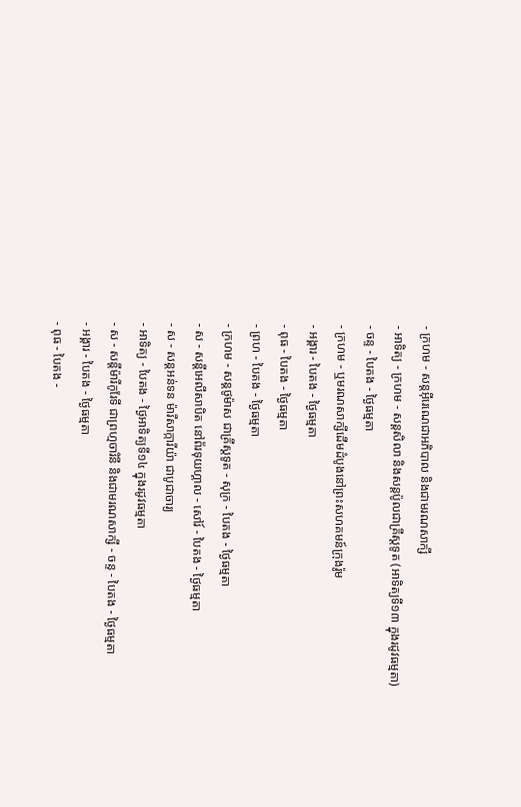- ក្រហម - សន្ដអ៊ីរេណេជាអភិបាល និងជាមរណសាក្សី
- អាទិត្យ - ក្រហម - សន្ដសិលា និងសន្ដប៉ូលជាគ្រីស្ដទូត (អាទិត្យទី១៣ ក្នុងរដូវធម្មតា)
- ចន្ទ - បៃតង - ថ្ងៃធម្មតា
- ក្រហម - ឬមរណសាក្សីដើមដំបូងនៅព្រះសហគមន៍ក្រុងរ៉ូម
- អង្គារ - បៃតង - ថ្ងៃធម្មតា
- ពុធ - បៃតង - ថ្ងៃធម្មតា
- ព្រហ - បៃតង - ថ្ងៃធម្មតា
- ក្រហម - សន្ដថូម៉ាស ជាគ្រីស្ដទូត - សុក្រ - បៃតង - ថ្ងៃធម្មតា
- ស - សន្ដីអេលីសាបិត នៅព័រទុយហ្គាល - សៅរ៍ - បៃតង - ថ្ងៃធម្មតា
- ស - សន្ដអន់ទន ម៉ារីសាក្ការីយ៉ា ជាបូជាចារ្យ
- អាទិត្យ - បៃតង - ថ្ងៃអាទិត្យទី១៤ ក្នុងរដូវធម្មតា
- ស - សន្ដីម៉ារីកូរែទី ជាព្រហ្មចារិនី និងជាមរណសាក្សី - ចន្ទ - បៃតង - ថ្ងៃធម្មតា
- អង្គារ - បៃតង - ថ្ងៃធម្មតា
- ពុធ - បៃតង -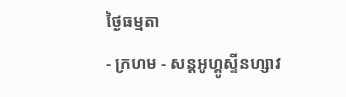ថ្ងៃធម្មតា
- ក្រហម - សន្ដអូហ្គូស្ទីនហ្សាវ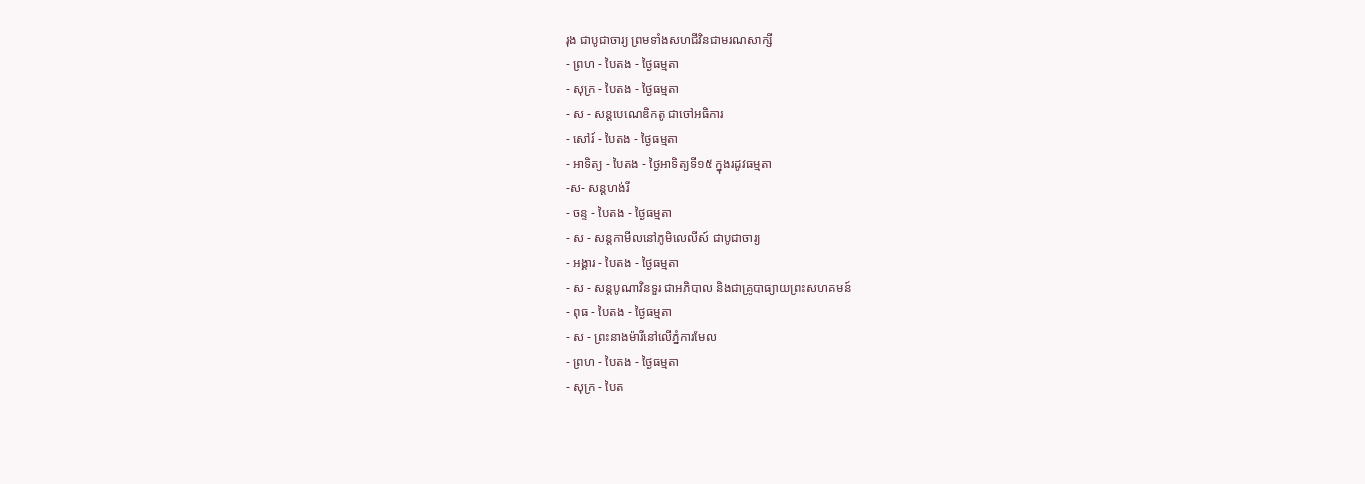រុង ជាបូជាចារ្យ ព្រមទាំងសហជីវិនជាមរណសាក្សី
- ព្រហ - បៃតង - ថ្ងៃធម្មតា
- សុក្រ - បៃតង - ថ្ងៃធម្មតា
- ស - សន្ដបេណេឌិកតូ ជាចៅអធិការ
- សៅរ៍ - បៃតង - ថ្ងៃធម្មតា
- អាទិត្យ - បៃតង - ថ្ងៃអាទិត្យទី១៥ ក្នុងរដូវធម្មតា
-ស- សន្ដហង់រី
- ចន្ទ - បៃតង - ថ្ងៃធម្មតា
- ស - សន្ដកាមីលនៅភូមិលេលីស៍ ជាបូជាចារ្យ
- អង្គារ - បៃតង - ថ្ងៃធម្មតា
- ស - សន្ដបូណាវិនទួរ ជាអភិបាល និងជាគ្រូបាធ្យាយព្រះសហគមន៍
- ពុធ - បៃតង - ថ្ងៃធម្មតា
- ស - ព្រះនាងម៉ារីនៅលើភ្នំការមែល
- ព្រហ - បៃតង - ថ្ងៃធម្មតា
- សុក្រ - បៃត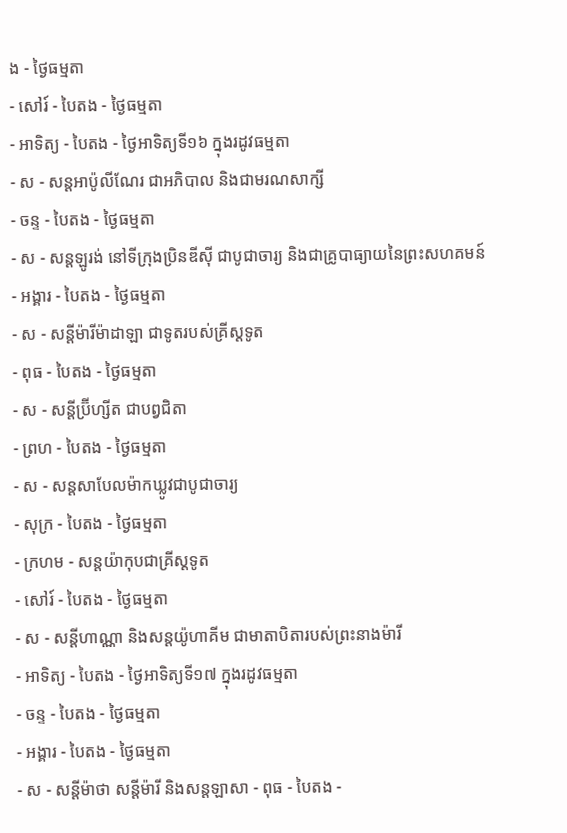ង - ថ្ងៃធម្មតា
- សៅរ៍ - បៃតង - ថ្ងៃធម្មតា
- អាទិត្យ - បៃតង - ថ្ងៃអាទិត្យទី១៦ ក្នុងរដូវធម្មតា
- ស - សន្ដអាប៉ូលីណែរ ជាអភិបាល និងជាមរណសាក្សី
- ចន្ទ - បៃតង - ថ្ងៃធម្មតា
- ស - សន្ដឡូរង់ នៅទីក្រុងប្រិនឌីស៊ី ជាបូជាចារ្យ និងជាគ្រូបាធ្យាយនៃព្រះសហគមន៍
- អង្គារ - បៃតង - ថ្ងៃធម្មតា
- ស - សន្ដីម៉ារីម៉ាដាឡា ជាទូតរបស់គ្រីស្ដទូត
- ពុធ - បៃតង - ថ្ងៃធម្មតា
- ស - សន្ដីប្រ៊ីហ្សីត ជាបព្វជិតា
- ព្រហ - បៃតង - ថ្ងៃធម្មតា
- ស - សន្ដសាបែលម៉ាកឃ្លូវជាបូជាចារ្យ
- សុក្រ - បៃតង - ថ្ងៃធម្មតា
- ក្រហម - សន្ដយ៉ាកុបជាគ្រីស្ដទូត
- សៅរ៍ - បៃតង - ថ្ងៃធម្មតា
- ស - សន្ដីហាណ្ណា និងសន្ដយ៉ូហាគីម ជាមាតាបិតារបស់ព្រះនាងម៉ារី
- អាទិត្យ - បៃតង - ថ្ងៃអាទិត្យទី១៧ ក្នុងរដូវធម្មតា
- ចន្ទ - បៃតង - ថ្ងៃធម្មតា
- អង្គារ - បៃតង - ថ្ងៃធម្មតា
- ស - សន្ដីម៉ាថា សន្ដីម៉ារី និងសន្ដឡាសា - ពុធ - បៃតង -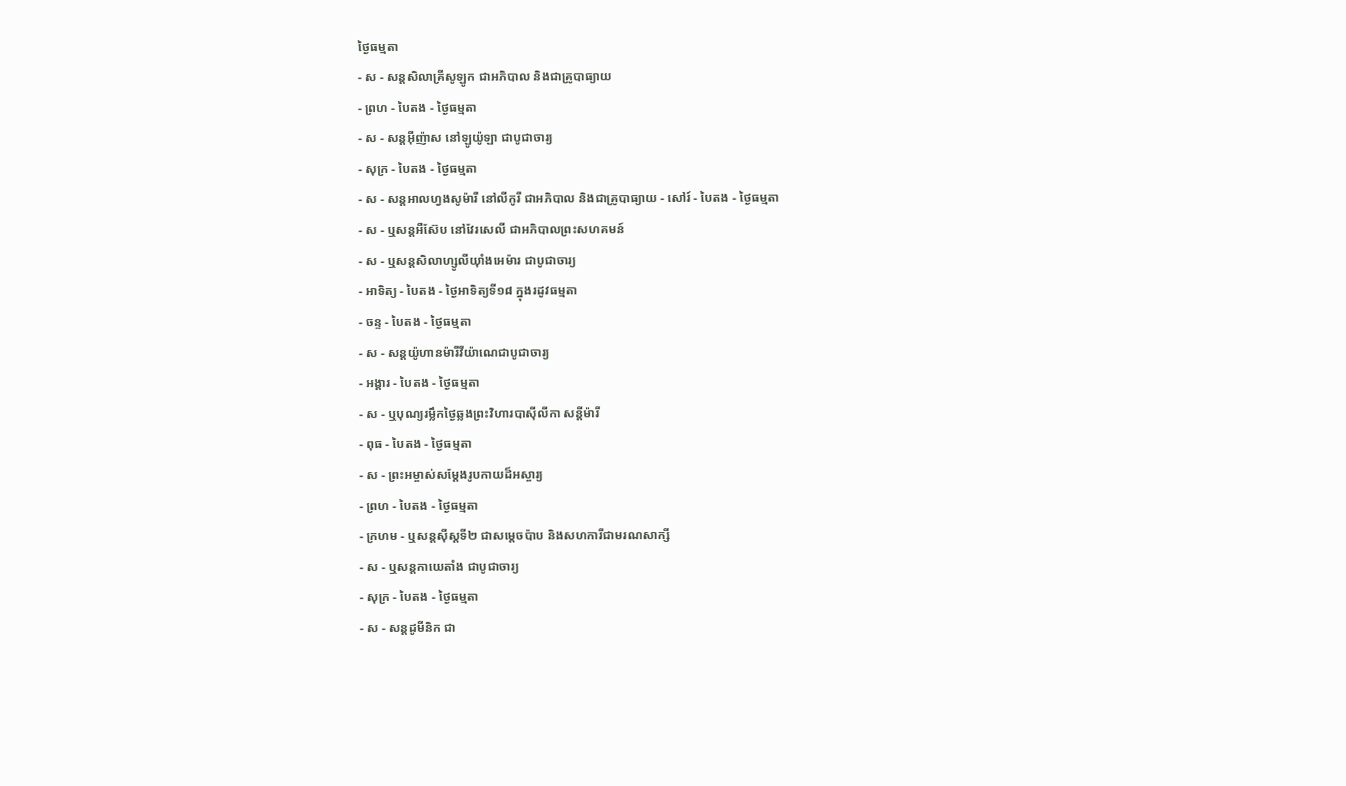ថ្ងៃធម្មតា
- ស - សន្ដសិលាគ្រីសូឡូក ជាអភិបាល និងជាគ្រូបាធ្យាយ
- ព្រហ - បៃតង - ថ្ងៃធម្មតា
- ស - សន្ដអ៊ីញ៉ាស នៅឡូយ៉ូឡា ជាបូជាចារ្យ
- សុក្រ - បៃតង - ថ្ងៃធម្មតា
- ស - សន្ដអាលហ្វងសូម៉ារី នៅលីកូរី ជាអភិបាល និងជាគ្រូបាធ្យាយ - សៅរ៍ - បៃតង - ថ្ងៃធម្មតា
- ស - ឬសន្ដអឺស៊ែប នៅវែរសេលី ជាអភិបាលព្រះសហគមន៍
- ស - ឬសន្ដសិលាហ្សូលីយ៉ាំងអេម៉ារ ជាបូជាចារ្យ
- អាទិត្យ - បៃតង - ថ្ងៃអាទិត្យទី១៨ ក្នុងរដូវធម្មតា
- ចន្ទ - បៃតង - ថ្ងៃធម្មតា
- ស - សន្ដយ៉ូហានម៉ារីវីយ៉ាណេជាបូជាចារ្យ
- អង្គារ - បៃតង - ថ្ងៃធម្មតា
- ស - ឬបុណ្យរម្លឹកថ្ងៃឆ្លងព្រះវិហារបាស៊ីលីកា សន្ដីម៉ារី
- ពុធ - បៃតង - ថ្ងៃធម្មតា
- ស - ព្រះអម្ចាស់សម្ដែងរូបកាយដ៏អស្ចារ្យ
- ព្រហ - បៃតង - ថ្ងៃធម្មតា
- ក្រហម - ឬសន្ដស៊ីស្ដទី២ ជាសម្ដេចប៉ាប និងសហការីជាមរណសាក្សី
- ស - ឬសន្ដកាយេតាំង ជាបូជាចារ្យ
- សុក្រ - បៃតង - ថ្ងៃធម្មតា
- ស - សន្ដដូមីនិក ជា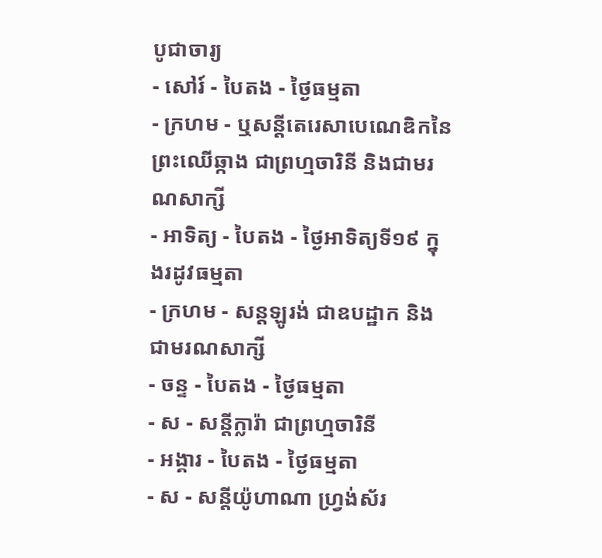បូជាចារ្យ
- សៅរ៍ - បៃតង - ថ្ងៃធម្មតា
- ក្រហម - ឬសន្ដីតេរេសាបេណេឌិកនៃព្រះឈើឆ្កាង ជាព្រហ្មចារិនី និងជាមរណសាក្សី
- អាទិត្យ - បៃតង - ថ្ងៃអាទិត្យទី១៩ ក្នុងរដូវធម្មតា
- ក្រហម - សន្ដឡូរង់ ជាឧបដ្ឋាក និងជាមរណសាក្សី
- ចន្ទ - បៃតង - ថ្ងៃធម្មតា
- ស - សន្ដីក្លារ៉ា ជាព្រហ្មចារិនី
- អង្គារ - បៃតង - ថ្ងៃធម្មតា
- ស - សន្ដីយ៉ូហាណា ហ្វ្រង់ស័រ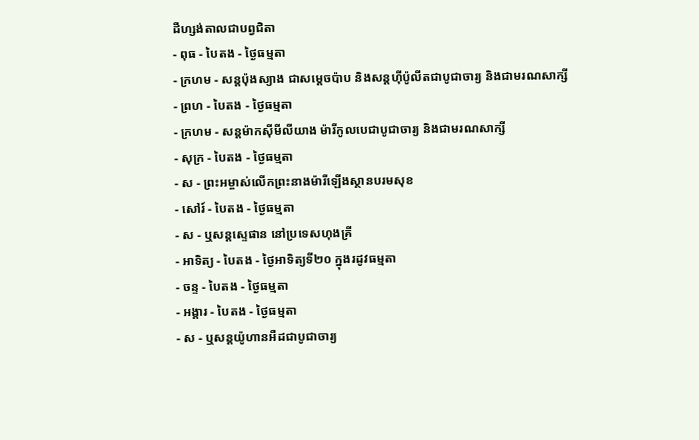ដឺហ្សង់តាលជាបព្វជិតា
- ពុធ - បៃតង - ថ្ងៃធម្មតា
- ក្រហម - សន្ដប៉ុងស្យាង ជាសម្ដេចប៉ាប និងសន្ដហ៊ីប៉ូលីតជាបូជាចារ្យ និងជាមរណសាក្សី
- ព្រហ - បៃតង - ថ្ងៃធម្មតា
- ក្រហម - សន្ដម៉ាកស៊ីមីលីយាង ម៉ារីកូលបេជាបូជាចារ្យ និងជាមរណសាក្សី
- សុក្រ - បៃតង - ថ្ងៃធម្មតា
- ស - ព្រះអម្ចាស់លើកព្រះនាងម៉ារីឡើងស្ថានបរមសុខ
- សៅរ៍ - បៃតង - ថ្ងៃធម្មតា
- ស - ឬសន្ដស្ទេផាន នៅប្រទេសហុងគ្រី
- អាទិត្យ - បៃតង - ថ្ងៃអាទិត្យទី២០ ក្នុងរដូវធម្មតា
- ចន្ទ - បៃតង - ថ្ងៃធម្មតា
- អង្គារ - បៃតង - ថ្ងៃធម្មតា
- ស - ឬសន្ដយ៉ូហានអឺដជាបូជាចារ្យ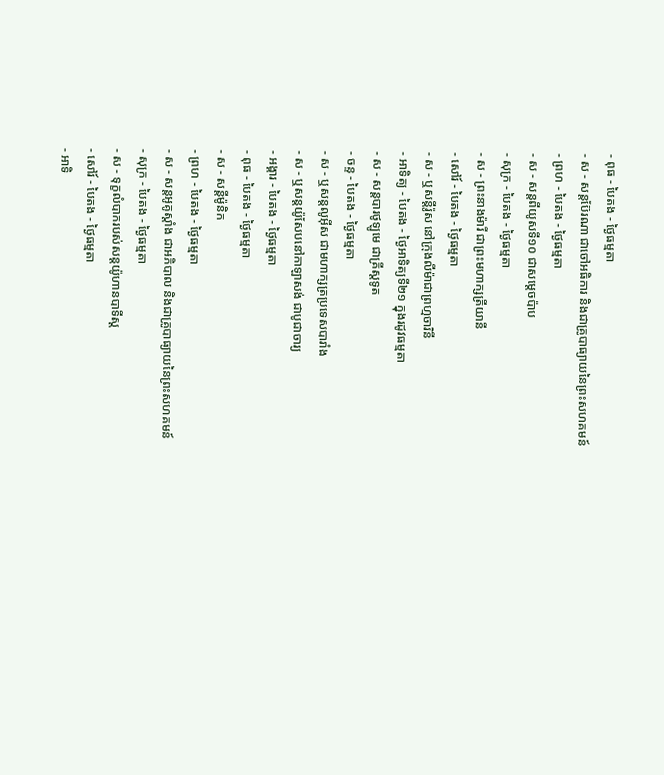- ពុធ - បៃតង - ថ្ងៃធម្មតា
- ស - សន្ដប៊ែរណា ជាចៅអធិការ និងជាគ្រូបាធ្យាយនៃព្រះសហគមន៍
- ព្រហ - បៃតង - ថ្ងៃធម្មតា
- ស - សន្ដពីយូសទី១០ ជាសម្ដេចប៉ាប
- សុក្រ - បៃតង - ថ្ងៃធម្មតា
- ស - ព្រះនាងម៉ារី ជាព្រះមហាក្សត្រីយានី
- សៅរ៍ - បៃតង - ថ្ងៃធម្មតា
- ស - ឬសន្ដីរ៉ូស នៅក្រុងលីម៉ាជាព្រហ្មចារិនី
- អាទិត្យ - បៃតង - ថ្ងៃអាទិត្យទី២១ ក្នុងរដូវធម្មតា
- ស - សន្ដបារថូឡូមេ ជាគ្រីស្ដទូត
- ចន្ទ - បៃតង - ថ្ងៃធម្មតា
- ស - ឬសន្ដលូអ៊ីស ជាមហាក្សត្រប្រទេសបារាំង
- ស - ឬសន្ដយ៉ូសែបនៅកាឡាសង់ ជាបូជាចារ្យ
- អង្គារ - បៃតង - ថ្ងៃធម្មតា
- ពុធ - បៃតង - ថ្ងៃធម្មតា
- ស - សន្ដីម៉ូនិក
- ព្រហ - បៃតង - ថ្ងៃធម្មតា
- ស - សន្ដអូគូស្ដាំង ជាអភិបាល និងជាគ្រូបាធ្យាយនៃព្រះសហគមន៍
- សុក្រ - បៃតង - ថ្ងៃធម្មតា
- ស - ទុក្ខលំបាករបស់សន្ដយ៉ូហានបាទីស្ដ
- សៅរ៍ - បៃតង - ថ្ងៃធម្មតា
- អាទិ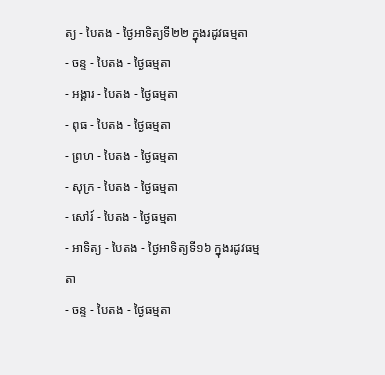ត្យ - បៃតង - ថ្ងៃអាទិត្យទី២២ ក្នុងរដូវធម្មតា
- ចន្ទ - បៃតង - ថ្ងៃធម្មតា
- អង្គារ - បៃតង - ថ្ងៃធម្មតា
- ពុធ - បៃតង - ថ្ងៃធម្មតា
- ព្រហ - បៃតង - ថ្ងៃធម្មតា
- សុក្រ - បៃតង - ថ្ងៃធម្មតា
- សៅរ៍ - បៃតង - ថ្ងៃធម្មតា
- អាទិត្យ - បៃតង - ថ្ងៃអាទិត្យទី១៦ ក្នុងរដូវធម្មតា
- ចន្ទ - បៃតង - ថ្ងៃធម្មតា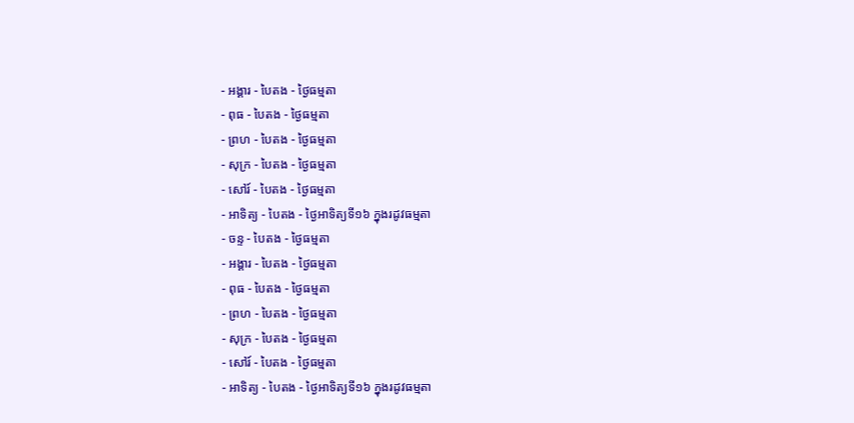- អង្គារ - បៃតង - ថ្ងៃធម្មតា
- ពុធ - បៃតង - ថ្ងៃធម្មតា
- ព្រហ - បៃតង - ថ្ងៃធម្មតា
- សុក្រ - បៃតង - ថ្ងៃធម្មតា
- សៅរ៍ - បៃតង - ថ្ងៃធម្មតា
- អាទិត្យ - បៃតង - ថ្ងៃអាទិត្យទី១៦ ក្នុងរដូវធម្មតា
- ចន្ទ - បៃតង - ថ្ងៃធម្មតា
- អង្គារ - បៃតង - ថ្ងៃធម្មតា
- ពុធ - បៃតង - ថ្ងៃធម្មតា
- ព្រហ - បៃតង - ថ្ងៃធម្មតា
- សុក្រ - បៃតង - ថ្ងៃធម្មតា
- សៅរ៍ - បៃតង - ថ្ងៃធម្មតា
- អាទិត្យ - បៃតង - ថ្ងៃអាទិត្យទី១៦ ក្នុងរដូវធម្មតា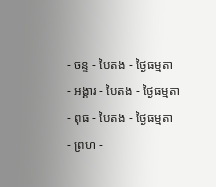- ចន្ទ - បៃតង - ថ្ងៃធម្មតា
- អង្គារ - បៃតង - ថ្ងៃធម្មតា
- ពុធ - បៃតង - ថ្ងៃធម្មតា
- ព្រហ -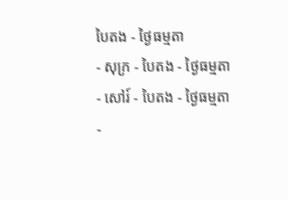បៃតង - ថ្ងៃធម្មតា
- សុក្រ - បៃតង - ថ្ងៃធម្មតា
- សៅរ៍ - បៃតង - ថ្ងៃធម្មតា
-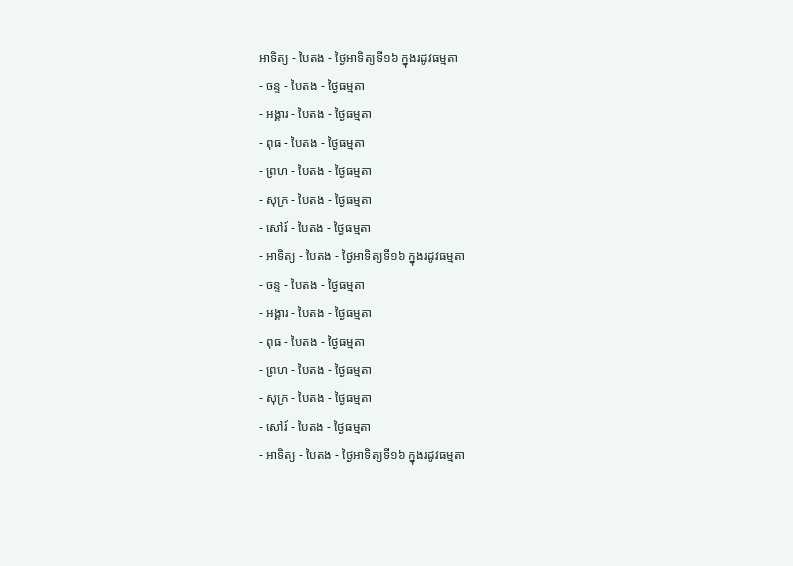អាទិត្យ - បៃតង - ថ្ងៃអាទិត្យទី១៦ ក្នុងរដូវធម្មតា
- ចន្ទ - បៃតង - ថ្ងៃធម្មតា
- អង្គារ - បៃតង - ថ្ងៃធម្មតា
- ពុធ - បៃតង - ថ្ងៃធម្មតា
- ព្រហ - បៃតង - ថ្ងៃធម្មតា
- សុក្រ - បៃតង - ថ្ងៃធម្មតា
- សៅរ៍ - បៃតង - ថ្ងៃធម្មតា
- អាទិត្យ - បៃតង - ថ្ងៃអាទិត្យទី១៦ ក្នុងរដូវធម្មតា
- ចន្ទ - បៃតង - ថ្ងៃធម្មតា
- អង្គារ - បៃតង - ថ្ងៃធម្មតា
- ពុធ - បៃតង - ថ្ងៃធម្មតា
- ព្រហ - បៃតង - ថ្ងៃធម្មតា
- សុក្រ - បៃតង - ថ្ងៃធម្មតា
- សៅរ៍ - បៃតង - ថ្ងៃធម្មតា
- អាទិត្យ - បៃតង - ថ្ងៃអាទិត្យទី១៦ ក្នុងរដូវធម្មតា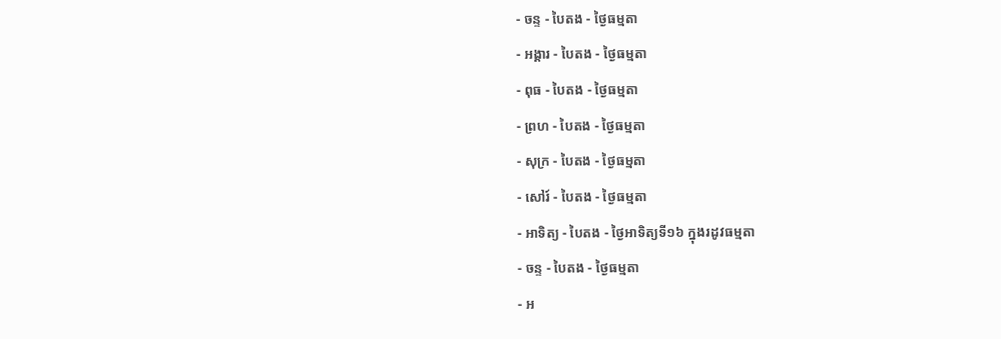- ចន្ទ - បៃតង - ថ្ងៃធម្មតា
- អង្គារ - បៃតង - ថ្ងៃធម្មតា
- ពុធ - បៃតង - ថ្ងៃធម្មតា
- ព្រហ - បៃតង - ថ្ងៃធម្មតា
- សុក្រ - បៃតង - ថ្ងៃធម្មតា
- សៅរ៍ - បៃតង - ថ្ងៃធម្មតា
- អាទិត្យ - បៃតង - ថ្ងៃអាទិត្យទី១៦ ក្នុងរដូវធម្មតា
- ចន្ទ - បៃតង - ថ្ងៃធម្មតា
- អ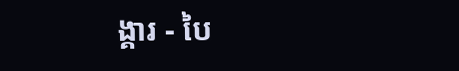ង្គារ - បៃ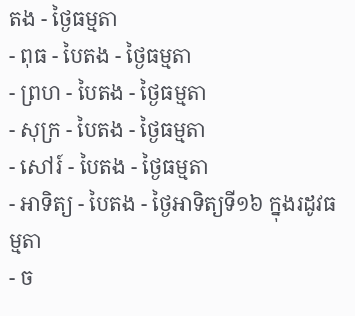តង - ថ្ងៃធម្មតា
- ពុធ - បៃតង - ថ្ងៃធម្មតា
- ព្រហ - បៃតង - ថ្ងៃធម្មតា
- សុក្រ - បៃតង - ថ្ងៃធម្មតា
- សៅរ៍ - បៃតង - ថ្ងៃធម្មតា
- អាទិត្យ - បៃតង - ថ្ងៃអាទិត្យទី១៦ ក្នុងរដូវធម្មតា
- ច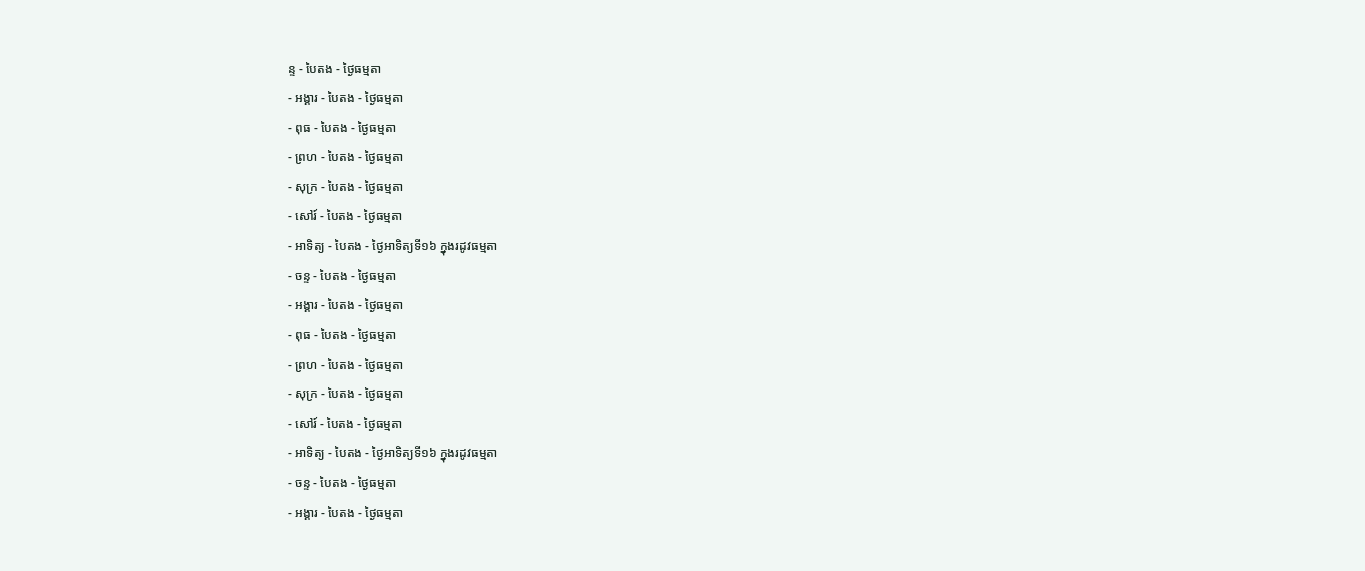ន្ទ - បៃតង - ថ្ងៃធម្មតា
- អង្គារ - បៃតង - ថ្ងៃធម្មតា
- ពុធ - បៃតង - ថ្ងៃធម្មតា
- ព្រហ - បៃតង - ថ្ងៃធម្មតា
- សុក្រ - បៃតង - ថ្ងៃធម្មតា
- សៅរ៍ - បៃតង - ថ្ងៃធម្មតា
- អាទិត្យ - បៃតង - ថ្ងៃអាទិត្យទី១៦ ក្នុងរដូវធម្មតា
- ចន្ទ - បៃតង - ថ្ងៃធម្មតា
- អង្គារ - បៃតង - ថ្ងៃធម្មតា
- ពុធ - បៃតង - ថ្ងៃធម្មតា
- ព្រហ - បៃតង - ថ្ងៃធម្មតា
- សុក្រ - បៃតង - ថ្ងៃធម្មតា
- សៅរ៍ - បៃតង - ថ្ងៃធម្មតា
- អាទិត្យ - បៃតង - ថ្ងៃអាទិត្យទី១៦ ក្នុងរដូវធម្មតា
- ចន្ទ - បៃតង - ថ្ងៃធម្មតា
- អង្គារ - បៃតង - ថ្ងៃធម្មតា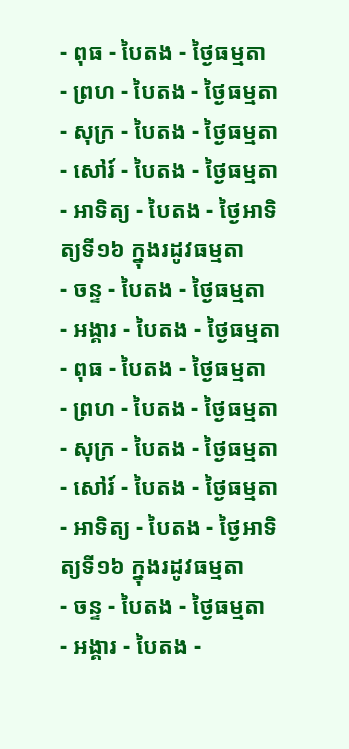- ពុធ - បៃតង - ថ្ងៃធម្មតា
- ព្រហ - បៃតង - ថ្ងៃធម្មតា
- សុក្រ - បៃតង - ថ្ងៃធម្មតា
- សៅរ៍ - បៃតង - ថ្ងៃធម្មតា
- អាទិត្យ - បៃតង - ថ្ងៃអាទិត្យទី១៦ ក្នុងរដូវធម្មតា
- ចន្ទ - បៃតង - ថ្ងៃធម្មតា
- អង្គារ - បៃតង - ថ្ងៃធម្មតា
- ពុធ - បៃតង - ថ្ងៃធម្មតា
- ព្រហ - បៃតង - ថ្ងៃធម្មតា
- សុក្រ - បៃតង - ថ្ងៃធម្មតា
- សៅរ៍ - បៃតង - ថ្ងៃធម្មតា
- អាទិត្យ - បៃតង - ថ្ងៃអាទិត្យទី១៦ ក្នុងរដូវធម្មតា
- ចន្ទ - បៃតង - ថ្ងៃធម្មតា
- អង្គារ - បៃតង -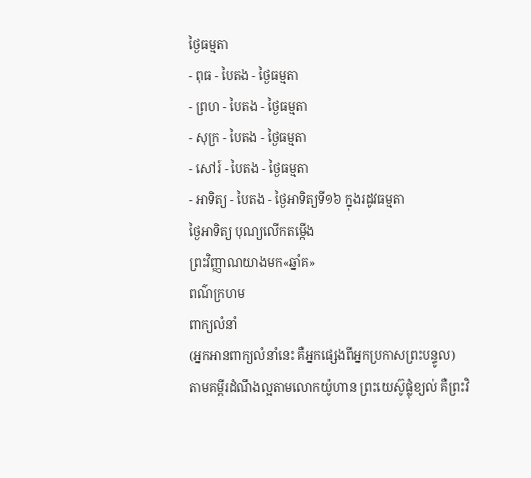ថ្ងៃធម្មតា
- ពុធ - បៃតង - ថ្ងៃធម្មតា
- ព្រហ - បៃតង - ថ្ងៃធម្មតា
- សុក្រ - បៃតង - ថ្ងៃធម្មតា
- សៅរ៍ - បៃតង - ថ្ងៃធម្មតា
- អាទិត្យ - បៃតង - ថ្ងៃអាទិត្យទី១៦ ក្នុងរដូវធម្មតា
ថ្ងៃអាទិត្យ បុណ្យលើកតម្កើង
ព្រះវិញ្ញាណយាងមក«ឆ្នាំគ»
ពណ៌ក្រហម
ពាក្យលំនាំ
(អ្នកអានពាក្យលំនាំនេះ គឺអ្នកផ្សេងពីអ្នកប្រកាសព្រះបន្ទូល)
តាមគម្ពីរដំណឹងល្អតាមលោកយ៉ូហាន ព្រះយេស៊ូផ្លុំខ្យល់ គឺព្រះវិ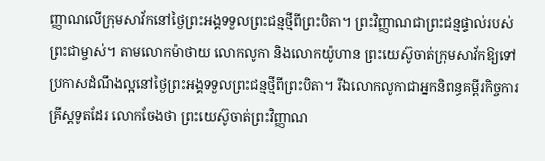ញ្ញាណលើក្រុមសាវ័កនៅថ្ងៃព្រះអង្គទទួលព្រះជន្មថ្មីពីព្រះបិតា។ ព្រះវិញ្ញាណជាព្រះជន្មផ្ទាល់របស់ព្រះជាម្ចាស់។ តាមលោកម៉ាថាយ លោកលូកា និងលោកយ៉ូហាន ព្រះយេស៊ូចាត់ក្រុមសាវ័កឱ្យទៅប្រកាសដំណឹងល្អនៅថ្ងៃព្រះអង្គទទួលព្រះជន្មថ្មីពីព្រះបិតា។ រីឯលោកលូកាជាអ្នកនិពន្ធគម្ពីរកិច្ចការគ្រីស្តទូតដែរ លោកចែងថា ព្រះយេស៊ូចាត់ព្រះវិញ្ញាណ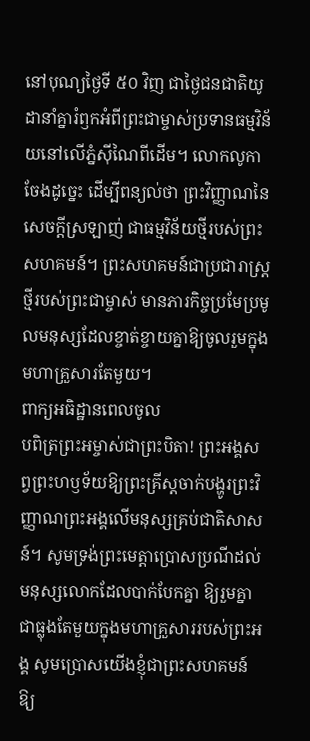នៅបុណ្យថ្ងៃទី ៥០ វិញ ជាថ្ងៃជនជាតិយូដានាំគ្នារំឭកអំពីព្រះជាម្ចាស់ប្រទានធម្មវិន័យនៅលើភ្នំស៊ីណៃពីដើម។ លោកលូកា ចែងដូច្នេះ ដើម្បីពន្យល់ថា ព្រះវិញ្ញាណនៃសេចក្តីស្រឡាញ់ ជាធម្មវិន័យថ្មីរបស់ព្រះសហគមន៍។ ព្រះសហគមន៍ជាប្រជារាស្រ្តថ្មីរបស់ព្រះជាម្ចាស់ មានភារកិច្ចប្រមែប្រមូលមនុស្សដែលខ្ចាត់ខ្ចាយគ្នាឱ្យចូលរួមក្នុងមហាគ្រួសារតែមួយ។
ពាក្យអធិដ្ឋានពេលចូល
បពិត្រព្រះអម្ចាស់ជាព្រះបិតា! ព្រះអង្គសព្វព្រះហឫទ័យឱ្យព្រះគ្រីស្តចាក់បង្ហូរព្រះវិញ្ញាណព្រះអង្គលើមនុស្សគ្រប់ជាតិសាសន៍។ សូមទ្រង់ព្រះមេត្តាប្រោសប្រណីដល់មនុស្សលោកដែលបាក់បែកគ្នា ឱ្យរួមគ្នាជាធ្លុងតែមួយក្នុងមហាគ្រួសាររបស់ព្រះអង្គ សូមប្រោសយើងខ្ញុំជាព្រះសហគមន៍ ឱ្យ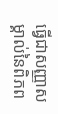ធ្វើជាសញ្ញាសម្គាល់នៃពិភព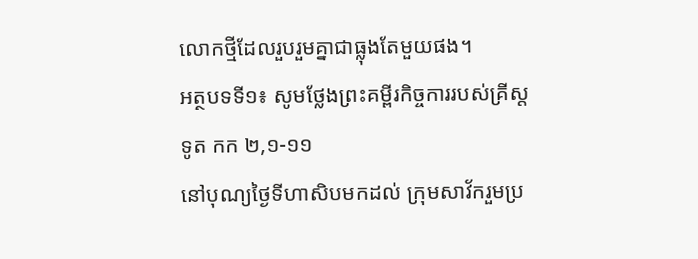លោកថ្មីដែលរួបរួមគ្នាជាធ្លុងតែមួយផង។
អត្ថបទទី១៖ សូមថ្លែងព្រះគម្ពីរកិច្ចការរបស់គ្រីស្តទូត កក ២,១-១១
នៅបុណ្យថ្ងៃទីហាសិបមកដល់ ក្រុមសាវ័ករួមប្រ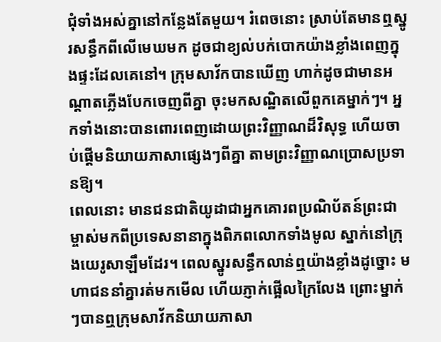ជុំទាំងអស់គ្នានៅកន្លែងតែមួយ។ រំពេចនោះ ស្រាប់តែមានឮស្នូរសន្ធឹកពីលើមេឃមក ដូចជាខ្យល់បក់បោកយ៉ាងខ្លាំងពេញក្នុងផ្ទះដែលគេនៅ។ ក្រុមសាវ័កបានឃើញ ហាក់ដូចជាមានអណ្តាតភ្លើងបែកចេញពីគ្នា ចុះមកសណ្ឋិតលើពួកគេម្នាក់ៗ។ អ្នកទាំងនោះបានពោរពេញដោយព្រះវិញ្ញាណដ៏វិសុទ្ធ ហើយចាប់ផ្តើមនិយាយភាសាផ្សេងៗពីគ្នា តាមព្រះវិញ្ញាណប្រោសប្រទានឱ្យ។
ពេលនោះ មានជនជាតិយូដាជាអ្នកគោរពប្រណិប័តន៍ព្រះជាម្ចាស់មកពីប្រទេសនានាក្នុងពិភពលោកទាំងមូល ស្នាក់នៅក្រុងយេរូសាឡឹមដែរ។ ពេលស្នូរសន្ធឹកលាន់ឮយ៉ាងខ្លាំងដូច្នោះ មហាជននាំគ្នារត់មកមើល ហើយភ្ញាក់ផ្អើលក្រៃលែង ព្រោះម្នាក់ៗបានឮក្រុមសាវ័កនិយាយភាសា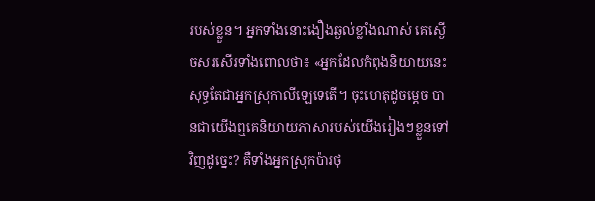របស់ខ្លួន។ អ្នកទាំងនោះងឿងឆ្ងល់ខ្លាំងណាស់ គេស្ងើចសរសើរទាំងពោលថា៖ «អ្នកដែលកំពុងនិយាយនេះ សុទ្ធតែជាអ្នកស្រុកាលីឡេទេតើ។ ចុះហេតុដូចម្តេច បានជាយើងឮគេនិយាយភាសារបស់យើងរៀងៗខ្លួនទៅវិញដូច្នេះ? គឺទាំងអ្នកស្រុកប៉ារថុ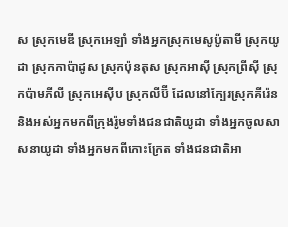ស ស្រុកមេឌី ស្រុកអេឡាំ ទាំងអ្នកស្រុកមេសូប៉ូតាមី ស្រុកយូដា ស្រុកកាប៉ាដូស ស្រុកប៉ុនតុស ស្រុកអាស៊ី ស្រុកព្រីស៊ី ស្រុកប៉ាមភីលី ស្រុកអេស៊ីប ស្រុកលីប៊ី ដែលនៅក្បែរស្រុកគីរ៉េន និងអស់អ្នកមកពីក្រុងរ៉ូមទាំងជនជាតិយូដា ទាំងអ្នកចូលសាសនាយូដា ទាំងអ្នកមកពីកោះក្រែត ទាំងជនជាតិអា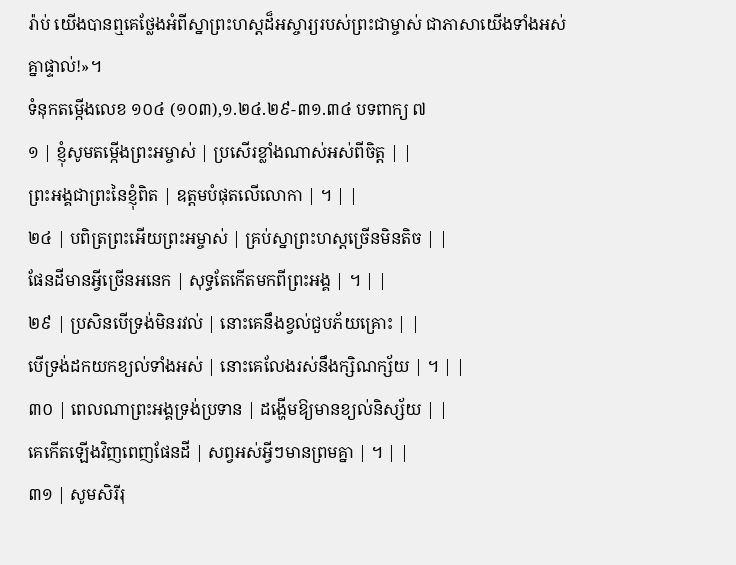រ៉ាប់ យើងបានឮគេថ្លែងអំពីស្នាព្រះហស្តដ៏អស្ចារ្យរបស់ព្រះជាម្ចាស់ ជាភាសាយើងទាំងអស់គ្នាផ្ទាល់!»។
ទំនុកតម្កើងលេខ ១០៤ (១០៣),១.២៤.២៩-៣១.៣៤ បទពាក្យ ៧
១ | ខ្ញុំសូមតម្កើងព្រះអម្ចាស់ | ប្រសើរខ្លាំងណាស់អស់ពីចិត្ត | |
ព្រះអង្គជាព្រះនៃខ្ញុំពិត | ឧត្តមបំផុតលើលោកា | ។ | |
២៤ | បពិត្រព្រះអើយព្រះអម្ចាស់ | គ្រប់ស្នាព្រះហស្តច្រើនមិនតិច | |
ផែនដីមានអ្វីច្រើនអនេក | សុទ្ធតែកើតមកពីព្រះអង្គ | ។ | |
២៩ | ប្រសិនបើទ្រង់មិនរវល់ | នោះគេនឹងខ្វល់ជួបភ័យគ្រោះ | |
បើទ្រង់ដកយកខ្យល់ទាំងអស់ | នោះគេលែងរស់នឹងក្សិណក្ស័យ | ។ | |
៣០ | ពេលណាព្រះអង្គទ្រង់ប្រទាន | ដង្ហើមឱ្យមានខ្យល់និស្ស័យ | |
គេកើតឡើងវិញពេញផែនដី | សព្វអស់អ្វីៗមានព្រមគ្នា | ។ | |
៣១ | សូមសិរីរុ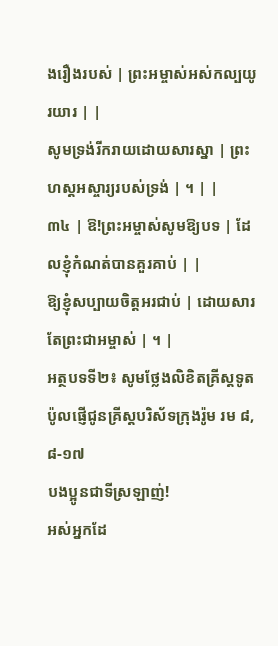ងរឿងរបស់ | ព្រះអម្ចាស់អស់កល្បយូរយារ | |
សូមទ្រង់រីករាយដោយសារស្នា | ព្រះហស្តអស្ចារ្យរបស់ទ្រង់ | ។ | |
៣៤ | ឱ!ព្រះអម្ចាស់សូមឱ្យបទ | ដែលខ្ញុំកំណត់បានគួរគាប់ | |
ឱ្យខ្ញុំសប្បាយចិត្តអរជាប់ | ដោយសារតែព្រះជាអម្ចាស់ | ។ |
អត្ថបទទី២៖ សូមថ្លែងលិខិតគ្រីស្តទូតប៉ូលផ្ញើជូនគ្រីស្តបរិស័ទក្រុងរ៉ូម រម ៨,៨-១៧
បងប្អូនជាទីស្រឡាញ់!
អស់អ្នកដែ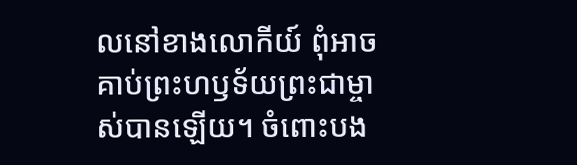លនៅខាងលោកីយ៍ ពុំអាចគាប់ព្រះហឫទ័យព្រះជាម្ចាស់បានឡើយ។ ចំពោះបង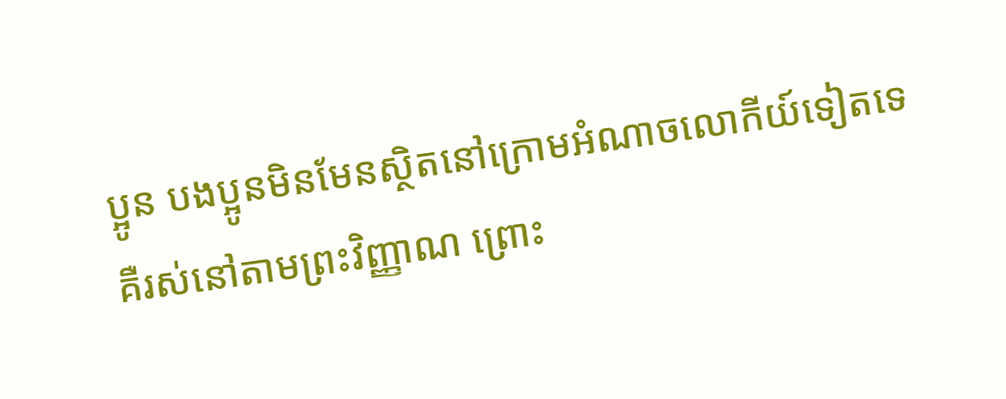ប្អូន បងប្អូនមិនមែនស្ថិតនៅក្រោមអំណាចលោកីយ៍ទៀតទេ គឺរស់នៅតាមព្រះវិញ្ញាណ ព្រោះ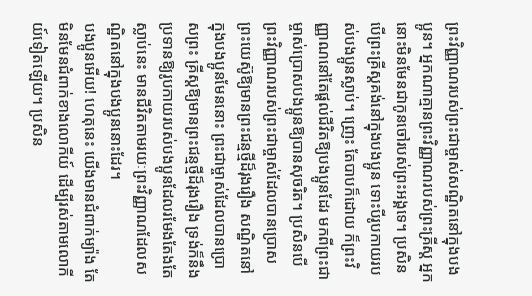ព្រះវិញ្ញាណរបស់ព្រះជាម្ចាស់សណ្ឋិតនៅក្នុងបងប្អូន។ អ្នកណាគ្មានព្រះវិញ្ញាណរបស់ព្រះគ្រីស្ត អ្នកនោះមិនមែនជាកូនចៅរបស់ព្រះអង្គទេ។ ប្រសិនបើព្រះគ្រីស្តគង់នៅក្នុងបងប្អូន ទោះបីរូបកាយរបស់បងប្អូនស្លាប់។ ញ្រេះ តែបាបក៏ដោយ ក៏ព្រះវិញ្ញាណនៅតែផ្តល់ជីវិតឱ្យបងប្អូនដែរ មកពីព្រះជាម្ចាស់ប្រោសបងប្អូនឱ្យបានសុចរិត។ ប្រសិនបើព្រះវិញ្ញាណរបស់ព្រះជាម្ចាស់ដែលបានប្រោសព្រះយេស៊ូឱ្យមានព្រះជន្មថ្មីដ៏រុងរឿង សណ្ឋិតនៅក្នុងបងប្អូនមែននោះ ព្រះជាម្ចាស់ដែលបានប្រោសព្រះ គ្រីស្តឱ្យមានព្រះជន្មថ្មីដ៏រុងរឿង ទ្រង់ក៏នឹងប្រទានឱ្យរូបកាយរបស់បងប្អូនដែលរមែងតែងតែស្លាប់នេះ មានជីវិតតាមរយៈព្រះវិញ្ញាណដែលសណ្ឋិតនៅក្នុងបងប្អូននោះដែរ។
បងប្អូនអើយ! ហេតុនេះ យើងមានជំពាក់ម្យ៉ាង តែមិនមែនជំពាក់ខាងលោកីយ៍ ដើម្បីរស់តាមលោកីយ៍ទៀតឡើយ។ ប្រសិន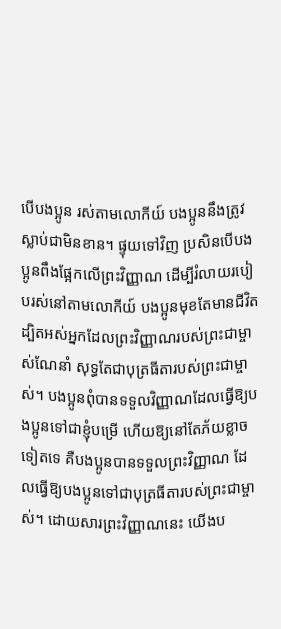បើបងប្អូន រស់តាមលោកីយ៍ បងប្អូននឹងត្រូវស្លាប់ជាមិនខាន។ ផ្ទុយទៅវិញ ប្រសិនបើបងប្អូនពឹងផ្អែកលើព្រះវិញ្ញាណ ដើម្បីរំលាយរបៀបរស់នៅតាមលោកីយ៍ បងប្អូនមុខតែមានជីវិត ដ្បិតអស់អ្នកដែលព្រះវិញ្ញាណរបស់ព្រះជាម្ចាស់ណែនាំ សុទ្ធតែជាបុត្រធីតារបស់ព្រះជាម្ចាស់។ បងប្អូនពុំបានទទួលវិញ្ញាណដែលធ្វើឱ្យបងប្អូនទៅជាខ្ញុំបម្រើ ហើយឱ្យនៅតែភ័យខ្លាចទៀតទេ គឺបងប្អូនបានទទួលព្រះវិញ្ញាណ ដែលធ្វើឱ្យបងប្អូនទៅជាបុត្រធីតារបស់ព្រះជាម្ចាស់។ ដោយសារព្រះវិញ្ញាណនេះ យើងប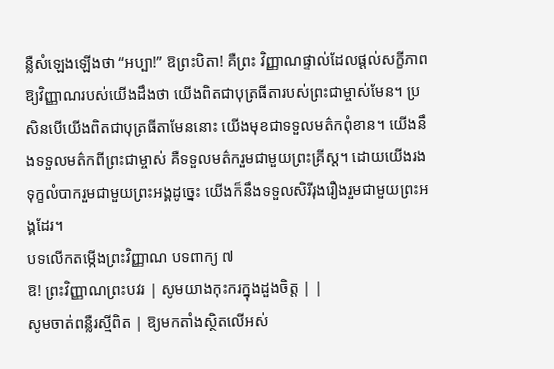ន្លឺសំឡេងឡើងថា “អប្បា!” ឱព្រះបិតា! គឺព្រះ វិញ្ញាណផ្ទាល់ដែលផ្តល់សក្ខីភាព ឱ្យវិញ្ញាណរបស់យើងដឹងថា យើងពិតជាបុត្រធីតារបស់ព្រះជាម្ចាស់មែន។ ប្រសិនបើយើងពិតជាបុត្រធីតាមែននោះ យើងមុខជាទទួលមត៌កពុំខាន។ យើងនឹងទទួលមត៌កពីព្រះជាម្ចាស់ គឺទទួលមត៌ករួមជាមួយព្រះគ្រីស្ត។ ដោយយើងរងទុក្ខលំបាករួមជាមួយព្រះអង្គដូច្នេះ យើងក៏នឹងទទួលសិរីរុងរឿងរួមជាមួយព្រះអង្គដែរ។
បទលើកតម្កើងព្រះវិញ្ញាណ បទពាក្យ ៧
ឱ! ព្រះវិញ្ញាណព្រះបវរ | សូមយាងកុះករក្នុងដួងចិត្ត | |
សូមចាត់ពន្លឺរស្មីពិត | ឱ្យមកតាំងស្ថិតលើអស់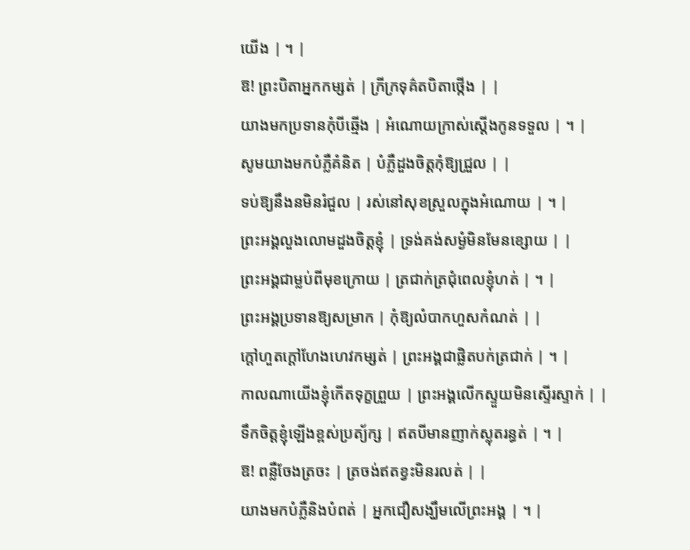យើង | ។ |
ឱ! ព្រះបិតាអ្នកកម្សត់ | ក្រីក្រទុគ៌តបិតាថ្កើង | |
យាងមកប្រទានកុំបីឆ្មើង | អំណោយក្រាស់ស្តើងកូនទទួល | ។ |
សូមយាងមកបំភ្លឺគំនិត | បំភ្លឺដួងចិត្តកុំឱ្យជ្រួល | |
ទប់ឱ្យនឹងនមិនរំជួល | រស់នៅសុខស្រួលក្នុងអំណោយ | ។ |
ព្រះអង្គលួងលោមដួងចិត្តខ្ញុំ | ទ្រង់គង់សម្ងំមិនមែនខ្សោយ | |
ព្រះអង្គជាម្លប់ពីមុខក្រោយ | ត្រជាក់ត្រជុំពេលខ្ញុំហត់ | ។ |
ព្រះអង្គប្រទានឱ្យសម្រាក | កុំឱ្យលំបាកហួសកំណត់ | |
ក្តៅហួតក្តៅហែងហេវកម្សត់ | ព្រះអង្គជាផ្លិតបក់ត្រជាក់ | ។ |
កាលណាយើងខ្ញុំកើតទុក្ខព្រួយ | ព្រះអង្គលើកស្ទួយមិនស្ទើរស្ទាក់ | |
ទឹកចិត្តខ្ញុំឡើងខ្ពស់ប្រត្យ័ក្ស | ឥតបីមានញាក់ស្លុតរន្ធត់ | ។ |
ឱ! ពន្លឺចែងត្រចះ | ត្រចង់ឥតខ្វះមិនរលត់ | |
យាងមកបំភ្លឺនិងបំពត់ | អ្នកជឿសង្ឃឹមលើព្រះអង្គ | ។ |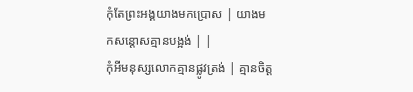កុំតែព្រះអង្គយាងមកប្រោស | យាងមកសន្តោសគ្មានបង្អង់ | |
កុំអីមនុស្សលោកគ្មានផ្លូវត្រង់ | គ្មានចិត្ត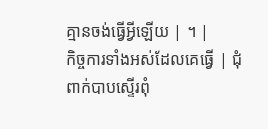គ្មានចង់ធ្វើអ្វីឡើយ | ។ |
កិច្ចការទាំងអស់ដែលគេធ្វើ | ជុំពាក់បាបស្ទើរពុំ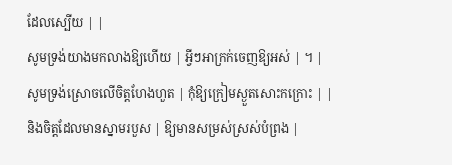ដែលស្បើយ | |
សូមទ្រង់យាងមកលាងឱ្យហើយ | អ្វីៗអាក្រក់ចេញឱ្យអស់ | ។ |
សូមទ្រង់ស្រោចលើចិត្តហែងហួត | កុំឱ្យក្រៀមស្ងួតសោះកក្រោះ | |
និងចិត្តដែលមានស្នាមរបួស | ឱ្យមានសម្រស់ស្រស់បំព្រង |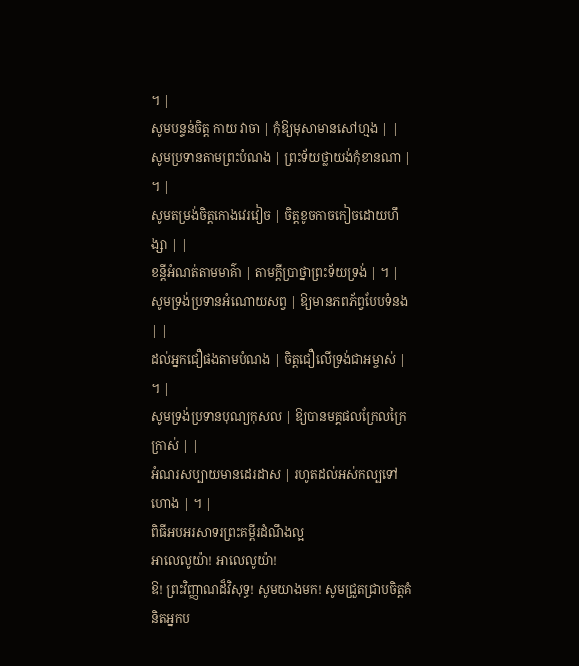។ |
សូមបន្ទន់ចិត្ត កាយ វាចា | កុំឱ្យមុសាមានសៅហ្មង | |
សូមប្រទានតាមព្រះបំណង | ព្រះទ័យថ្លាយង់កុំខានណា | ។ |
សូមតម្រង់ចិត្តកោងវេរវៀច | ចិត្តខូចកាចកៀចដោយហឹង្សា | |
ខន្តីអំណត់តាមមាគ៌ា | តាមក្តីប្រាថ្នាព្រះទ័យទ្រង់ | ។ |
សូមទ្រង់ប្រទានអំណោយសព្វ | ឱ្យមានភពភ័ព្វបែបទំនង | |
ដល់អ្នកជឿផងតាមបំណង | ចិត្តជឿលើទ្រង់ជាអម្ចាស់ | ។ |
សូមទ្រង់ប្រទានបុណ្យកុសល | ឱ្យបានមគ្គផលក្រែលក្រៃក្រាស់ | |
អំណរសប្បាយមានដេរដាស | រហូតដល់អស់កល្បទៅហោង | ។ |
ពិធីអបអរសាទរព្រះគម្ពីរដំណឹងល្អ
អាលេលូយ៉ា! អាលេលូយ៉ា!
ឱ! ព្រះវិញ្ញាណដ៏វិសុទ្ធ! សូមយាងមក! សូមជ្រួតជ្រាបចិត្តគំនិតអ្នកប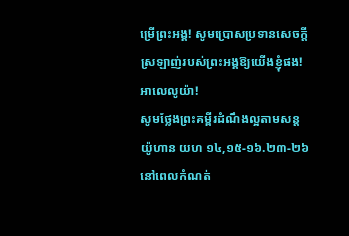ម្រើព្រះអង្គ! សូមប្រោសប្រទានសេចក្តីស្រឡាញ់របស់ព្រះអង្គឱ្យយើងខ្ញុំផង! អាលេលូយ៉ា!
សូមថ្លែងព្រះគម្ពីរដំណឹងល្អតាមសន្តយ៉ូហាន យហ ១៤,១៥-១៦.២៣-២៦
នៅពេលកំណត់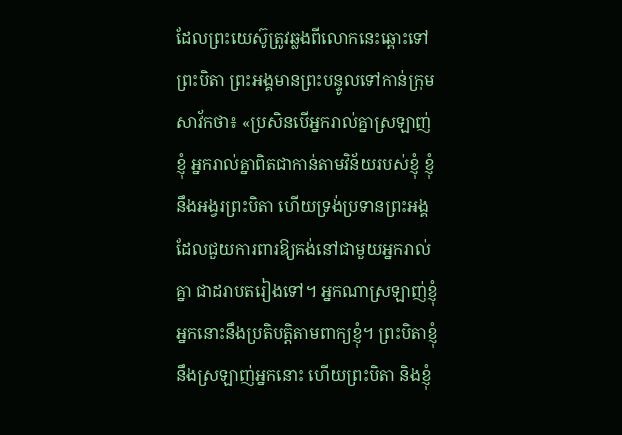ដែលព្រះយេស៊ូត្រូវឆ្លងពីលោកនេះឆ្ពោះទៅព្រះបិតា ព្រះអង្គមានព្រះបន្ទូលទៅកាន់ក្រុមសាវ័កថា៖ «ប្រសិនបើអ្នករាល់គ្នាស្រឡាញ់ខ្ញុំ អ្នករាល់គ្នាពិតជាកាន់តាមវិន័យរបស់ខ្ញុំ ខ្ញុំនឹងអង្វរព្រះបិតា ហើយទ្រង់ប្រទានព្រះអង្គដែលជួយការពារឱ្យគង់នៅជាមួយអ្នករាល់គ្នា ជាដរាបតរៀងទៅ។ អ្នកណាស្រឡាញ់ខ្ញុំ អ្នកនោះនឹងប្រតិបត្តិតាមពាក្យខ្ញុំ។ ព្រះបិតាខ្ញុំនឹងស្រឡាញ់អ្នកនោះ ហើយព្រះបិតា និងខ្ញុំ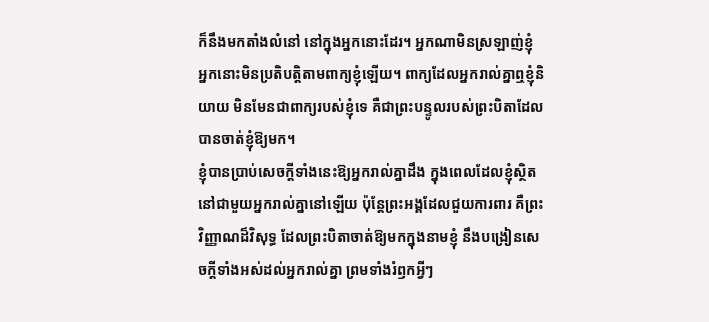ក៏នឹងមកតាំងលំនៅ នៅក្នុងអ្នកនោះដែរ។ អ្នកណាមិនស្រឡាញ់ខ្ញុំ អ្នកនោះមិនប្រតិបត្តិតាមពាក្យខ្ញុំឡើយ។ ពាក្យដែលអ្នករាល់គ្នាឮខ្ញុំនិយាយ មិនមែនជាពាក្យរបស់ខ្ញុំទេ គឺជាព្រះបន្ទូលរបស់ព្រះបិតាដែលបានចាត់ខ្ញុំឱ្យមក។
ខ្ញុំបានប្រាប់សេចក្តីទាំងនេះឱ្យអ្នករាល់គ្នាដឹង ក្នុងពេលដែលខ្ញុំស្ថិតនៅជាមួយអ្នករាល់គ្នានៅឡើយ ប៉ុន្តែព្រះអង្គដែលជួយការពារ គឺព្រះវិញ្ញាណដ៏វិសុទ្ធ ដែលព្រះបិតាចាត់ឱ្យមកក្នុងនាមខ្ញុំ នឹងបង្រៀនសេចក្តីទាំងអស់ដល់អ្នករាល់គ្នា ព្រមទាំងរំឭកអ្វីៗ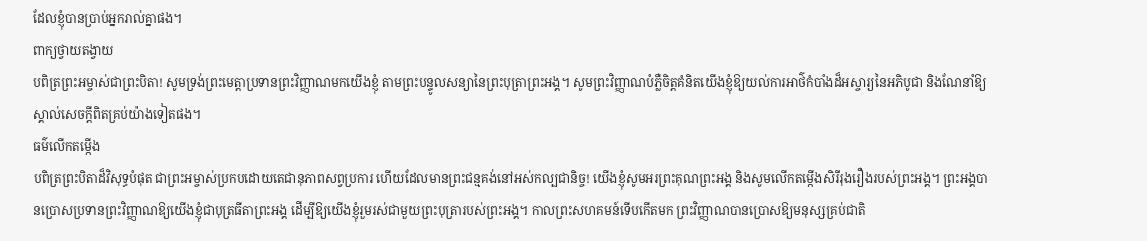ដែលខ្ញុំបានប្រាប់អ្នករាល់គ្នាផង។
ពាក្យថ្វាយតង្វាយ
បពិត្រព្រះអម្ចាស់ជាព្រះបិតា! សូមទ្រង់ព្រះមេត្តាប្រទានព្រះវិញ្ញាណមកយើងខ្ញុំ តាមព្រះបន្ទូលសន្យានៃព្រះបុត្រាព្រះអង្គ។ សូមព្រះវិញ្ញាណបំភ្លឺចិត្តគំនិតយើងខ្ញុំឱ្យយល់ការអាថ៌កំបាំងដ៏អស្ចារ្យនៃអភិបូជា និងណែនាំឱ្យស្គាល់សេចក្តីពិតគ្រប់យ៉ាងទៀតផង។
ធម៌លើកតម្កើង
បពិត្រព្រះបិតាដ៏វិសុទ្ធបំផុត ជាព្រះអម្ចាស់ប្រកបដោយតេជានុភាពសព្វប្រការ ហើយដែលមានព្រះជន្មគង់នៅអស់កល្បជានិច្ច! យើងខ្ញុំសូមអរព្រះគុណព្រះអង្គ និងសូមលើកតម្កើងសិរីរុងរឿងរបស់ព្រះអង្គ។ ព្រះអង្គបានប្រោសប្រទានព្រះវិញ្ញាណឱ្យយើងខ្ញុំជាបុត្រធីតាព្រះអង្គ ដើម្បីឱ្យយើងខ្ញុំរួមរស់ជាមួយព្រះបុត្រារបស់ព្រះអង្គ។ កាលព្រះសហគមន៍ទើបកើតមក ព្រះវិញ្ញាណបានប្រោសឱ្យមនុស្សគ្រប់ជាតិ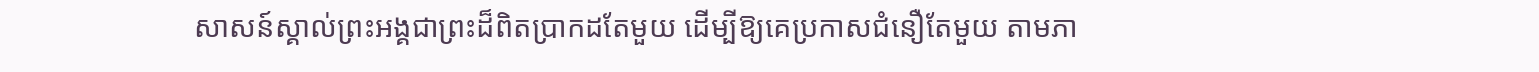សាសន៍ស្គាល់ព្រះអង្គជាព្រះដ៏ពិតប្រាកដតែមួយ ដើម្បីឱ្យគេប្រកាសជំនឿតែមួយ តាមភា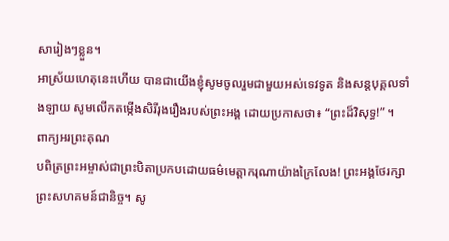សារៀងៗខ្លួន។
អាស្រ័យហេតុនេះហើយ បានជាយើងខ្ញុំសូមចូលរួមជាមួយអស់ទេវទូត និងសន្តបុគ្គលទាំងឡាយ សូមលើកតម្កើងសិរីរុងរឿងរបស់ព្រះអង្គ ដោយប្រកាសថា៖ “ព្រះដ៏វិសុទ្ធ!” ។
ពាក្យអរព្រះគុណ
បពិត្រព្រះអម្ចាស់ជាព្រះបិតាប្រកបដោយធម៌មេត្តាករុណាយ៉ាងក្រៃលែង! ព្រះអង្គថែរក្សាព្រះសហគមន៍ជានិច្ច។ សូ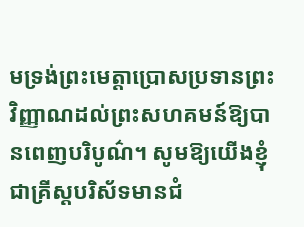មទ្រង់ព្រះមេត្តាប្រោសប្រទានព្រះវិញ្ញាណដល់ព្រះសហគមន៍ឱ្យបានពេញបរិបូណ៌។ សូមឱ្យយើងខ្ញុំជាគ្រីស្តបរិស័ទមានជំ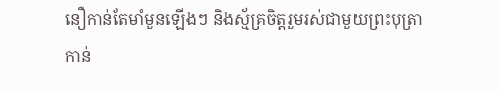នឿកាន់តែមាំមួនឡើងៗ និងស្ម័គ្រចិត្តរួមរស់ជាមួយព្រះបុត្រាកាន់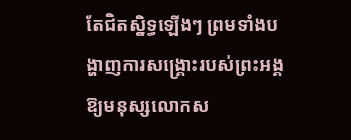តែជិតស្និទ្ធឡើងៗ ព្រមទាំងបង្ហាញការសង្គ្រោះរបស់ព្រះអង្គ ឱ្យមនុស្សលោកស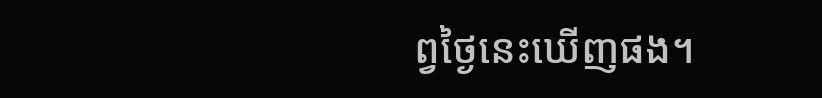ព្វថ្ងៃនេះឃើញផង។